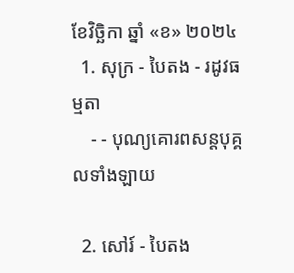ខែវិច្ឆិកា ឆ្នាំ «ខ» ២០២៤
  1. សុក្រ - បៃតង - រដូវធម្មតា
    - - បុណ្យគោរពសន្ដបុគ្គលទាំងឡាយ

  2. សៅរ៍ - បៃតង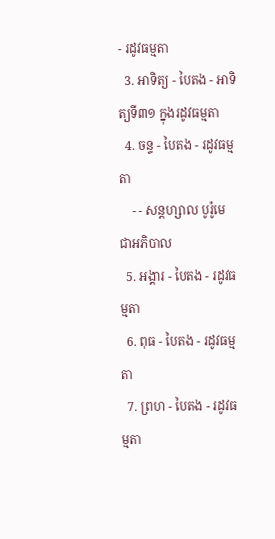- រដូវធម្មតា
  3. អាទិត្យ - បៃតង - អាទិត្យទី៣១ ក្នុងរដូវធម្មតា
  4. ចន្ទ - បៃតង - រដូវធម្មតា
    - - សន្ដហ្សាល បូរ៉ូមេ ជាអភិបាល
  5. អង្គារ - បៃតង - រដូវធម្មតា
  6. ពុធ - បៃតង - រដូវធម្មតា
  7. ព្រហ - បៃតង - រដូវធម្មតា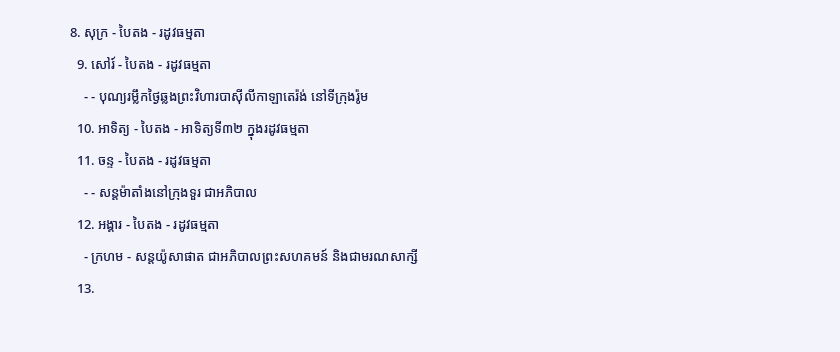8. សុក្រ - បៃតង - រដូវធម្មតា
  9. សៅរ៍ - បៃតង - រដូវធម្មតា
    - - បុណ្យរម្លឹកថ្ងៃឆ្លងព្រះវិហារបាស៊ីលីកាឡាតេរ៉ង់ នៅទីក្រុងរ៉ូម
  10. អាទិត្យ - បៃតង - អាទិត្យទី៣២ ក្នុងរដូវធម្មតា
  11. ចន្ទ - បៃតង - រដូវធម្មតា
    - - សន្ដម៉ាតាំងនៅក្រុងទួរ ជាអភិបាល
  12. អង្គារ - បៃតង - រដូវធម្មតា
    - ក្រហម - សន្ដយ៉ូសាផាត ជាអភិបាលព្រះសហគមន៍ និងជាមរណសាក្សី
  13.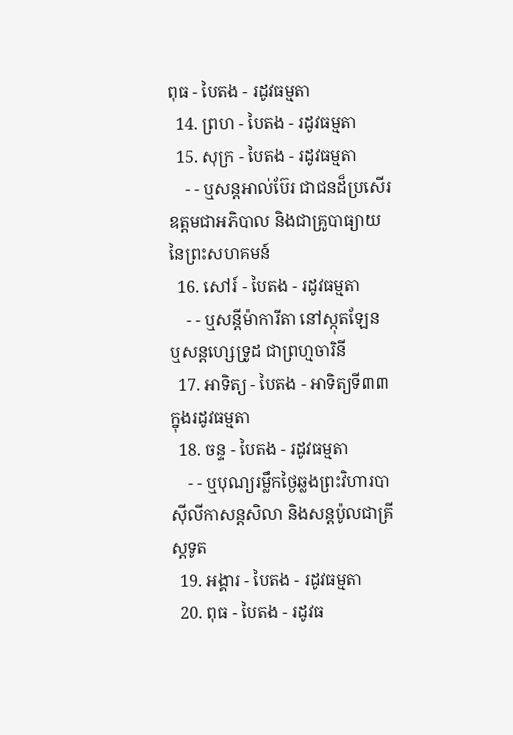ពុធ - បៃតង - រដូវធម្មតា
  14. ព្រហ - បៃតង - រដូវធម្មតា
  15. សុក្រ - បៃតង - រដូវធម្មតា
    - - ឬសន្ដអាល់ប៊ែរ ជាជនដ៏ប្រសើរឧត្ដមជាអភិបាល និងជាគ្រូបាធ្យាយនៃព្រះសហគមន៍
  16. សៅរ៍ - បៃតង - រដូវធម្មតា
    - - ឬសន្ដីម៉ាការីតា នៅស្កុតឡែន ឬសន្ដហ្សេទ្រូដ ជាព្រហ្មចារិនី
  17. អាទិត្យ - បៃតង - អាទិត្យទី៣៣ ក្នុងរដូវធម្មតា
  18. ចន្ទ - បៃតង - រដូវធម្មតា
    - - ឬបុណ្យរម្លឹកថ្ងៃឆ្លងព្រះវិហារបាស៊ីលីកាសន្ដសិលា និងសន្ដប៉ូលជាគ្រីស្ដទូត
  19. អង្គារ - បៃតង - រដូវធម្មតា
  20. ពុធ - បៃតង - រដូវធ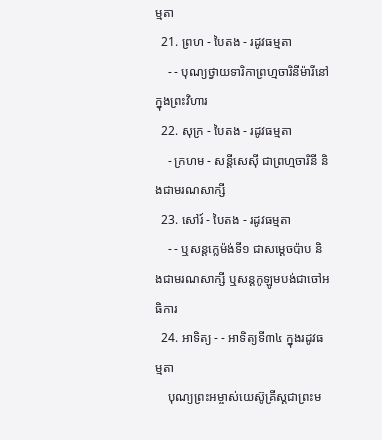ម្មតា
  21. ព្រហ - បៃតង - រដូវធម្មតា
    - - បុណ្យថ្វាយទារិកាព្រហ្មចារិនីម៉ារីនៅក្នុងព្រះវិហារ
  22. សុក្រ - បៃតង - រដូវធម្មតា
    - ក្រហម - សន្ដីសេស៊ី ជាព្រហ្មចារិនី និងជាមរណសាក្សី
  23. សៅរ៍ - បៃតង - រដូវធម្មតា
    - - ឬសន្ដក្លេម៉ង់ទី១ ជាសម្ដេចប៉ាប និងជាមរណសាក្សី ឬសន្ដកូឡូមបង់ជាចៅអធិការ
  24. អាទិត្យ - - អាទិត្យទី៣៤ ក្នុងរដូវធម្មតា
    បុណ្យព្រះអម្ចាស់យេស៊ូគ្រីស្ដជាព្រះម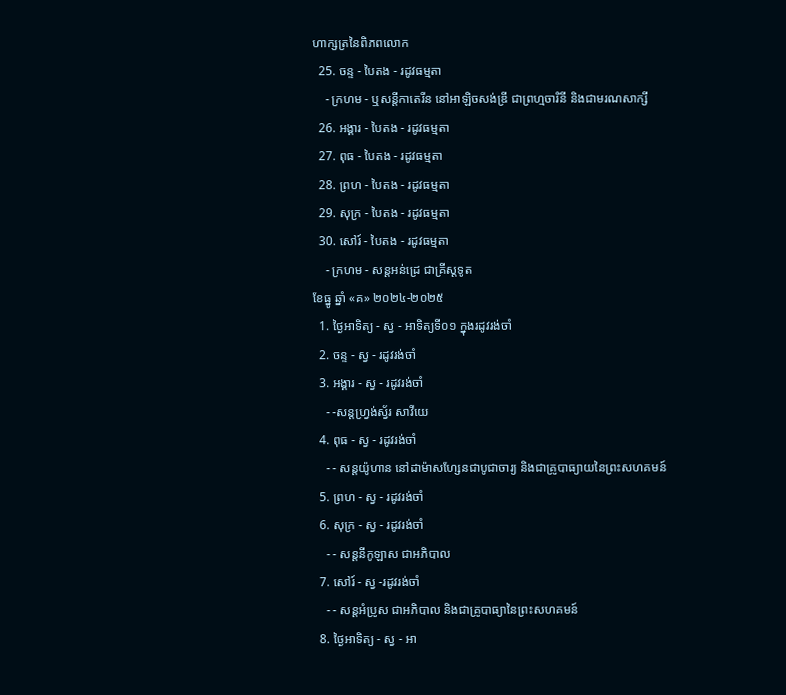ហាក្សត្រនៃពិភពលោក
  25. ចន្ទ - បៃតង - រដូវធម្មតា
    - ក្រហម - ឬសន្ដីកាតេរីន នៅអាឡិចសង់ឌ្រី ជាព្រហ្មចារិនី និងជាមរណសាក្សី
  26. អង្គារ - បៃតង - រដូវធម្មតា
  27. ពុធ - បៃតង - រដូវធម្មតា
  28. ព្រហ - បៃតង - រដូវធម្មតា
  29. សុក្រ - បៃតង - រដូវធម្មតា
  30. សៅរ៍ - បៃតង - រដូវធម្មតា
    - ក្រហម - សន្ដអន់ដ្រេ ជាគ្រីស្ដទូត
ខែធ្នូ ឆ្នាំ «គ» ២០២៤-២០២៥
  1. ថ្ងៃអាទិត្យ - ស្វ - អាទិត្យទី០១ ក្នុងរដូវរង់ចាំ
  2. ចន្ទ - ស្វ - រដូវរង់ចាំ
  3. អង្គារ - ស្វ - រដូវរង់ចាំ
    - -សន្ដហ្វ្រង់ស្វ័រ សាវីយេ
  4. ពុធ - ស្វ - រដូវរង់ចាំ
    - - សន្ដយ៉ូហាន នៅដាម៉ាសហ្សែនជាបូជាចារ្យ និងជាគ្រូបាធ្យាយនៃព្រះសហគមន៍
  5. ព្រហ - ស្វ - រដូវរង់ចាំ
  6. សុក្រ - ស្វ - រដូវរង់ចាំ
    - - សន្ដនីកូឡាស ជាអភិបាល
  7. សៅរ៍ - ស្វ -រដូវរង់ចាំ
    - - សន្ដអំប្រូស ជាអភិបាល និងជាគ្រូបាធ្យានៃព្រះសហគមន៍
  8. ថ្ងៃអាទិត្យ - ស្វ - អា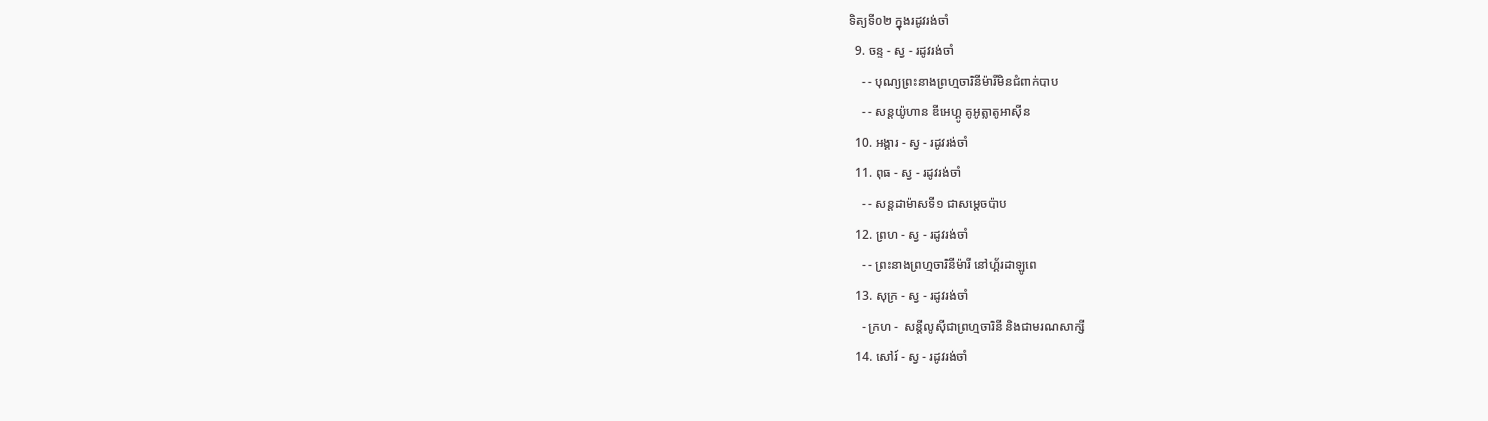ទិត្យទី០២ ក្នុងរដូវរង់ចាំ
  9. ចន្ទ - ស្វ - រដូវរង់ចាំ
    - - បុណ្យព្រះនាងព្រហ្មចារិនីម៉ារីមិនជំពាក់បាប
    - - សន្ដយ៉ូហាន ឌីអេហ្គូ គូអូត្លាតូអាស៊ីន
  10. អង្គារ - ស្វ - រដូវរង់ចាំ
  11. ពុធ - ស្វ - រដូវរង់ចាំ
    - - សន្ដដាម៉ាសទី១ ជាសម្ដេចប៉ាប
  12. ព្រហ - ស្វ - រដូវរង់ចាំ
    - - ព្រះនាងព្រហ្មចារិនីម៉ារី នៅហ្គ័រដាឡូពេ
  13. សុក្រ - ស្វ - រដូវរង់ចាំ
    - ក្រហ -  សន្ដីលូស៊ីជាព្រហ្មចារិនី និងជាមរណសាក្សី
  14. សៅរ៍ - ស្វ - រដូវរង់ចាំ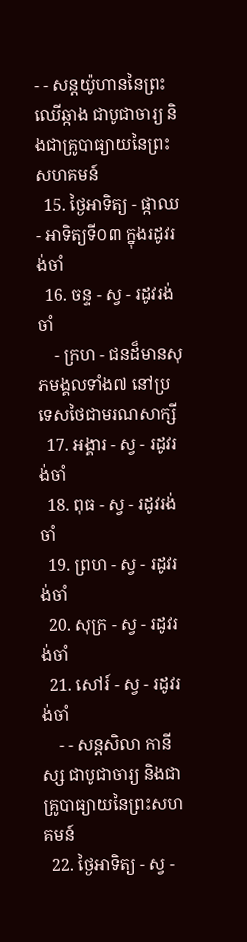- - សន្ដយ៉ូហាននៃព្រះឈើឆ្កាង ជាបូជាចារ្យ និងជាគ្រូបាធ្យាយនៃព្រះសហគមន៍
  15. ថ្ងៃអាទិត្យ - ផ្កាឈ - អាទិត្យទី០៣ ក្នុងរដូវរង់ចាំ
  16. ចន្ទ - ស្វ - រដូវរង់ចាំ
    - ក្រហ - ជនដ៏មានសុភមង្គលទាំង៧ នៅប្រទេសថៃជាមរណសាក្សី
  17. អង្គារ - ស្វ - រដូវរង់ចាំ
  18. ពុធ - ស្វ - រដូវរង់ចាំ
  19. ព្រហ - ស្វ - រដូវរង់ចាំ
  20. សុក្រ - ស្វ - រដូវរង់ចាំ
  21. សៅរ៍ - ស្វ - រដូវរង់ចាំ
    - - សន្ដសិលា កានីស្ស ជាបូជាចារ្យ និងជាគ្រូបាធ្យាយនៃព្រះសហគមន៍
  22. ថ្ងៃអាទិត្យ - ស្វ -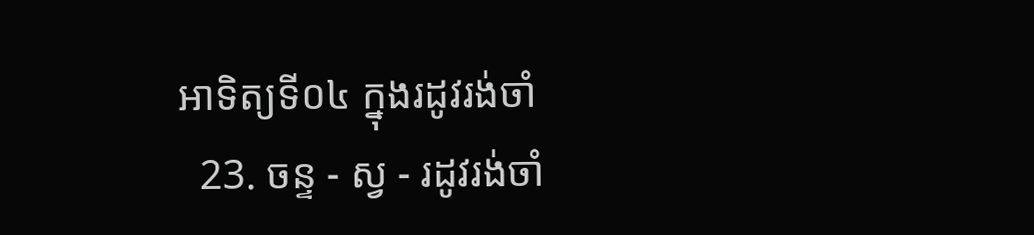អាទិត្យទី០៤ ក្នុងរដូវរង់ចាំ
  23. ចន្ទ - ស្វ - រដូវរង់ចាំ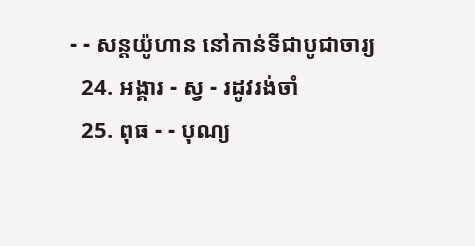- - សន្ដយ៉ូហាន នៅកាន់ទីជាបូជាចារ្យ
  24. អង្គារ - ស្វ - រដូវរង់ចាំ
  25. ពុធ - - បុណ្យ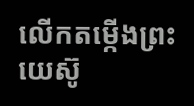លើកតម្កើងព្រះយេស៊ូ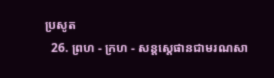ប្រសូត
  26. ព្រហ - ក្រហ - សន្តស្តេផានជាមរណសា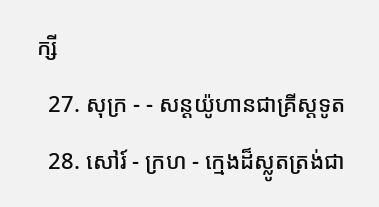ក្សី
  27. សុក្រ - - សន្តយ៉ូហានជាគ្រីស្តទូត
  28. សៅរ៍ - ក្រហ - ក្មេងដ៏ស្លូតត្រង់ជា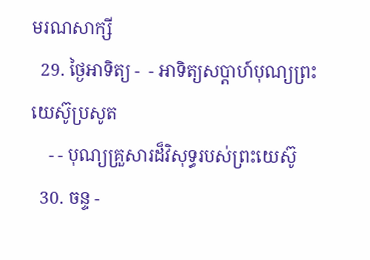មរណសាក្សី
  29. ថ្ងៃអាទិត្យ -  - អាទិត្យសប្ដាហ៍បុណ្យព្រះយេស៊ូប្រសូត
    - - បុណ្យគ្រួសារដ៏វិសុទ្ធរបស់ព្រះយេស៊ូ
  30. ចន្ទ -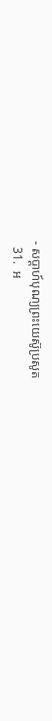- សប្ដាហ៍បុណ្យព្រះយេស៊ូប្រសូត
  31.  អ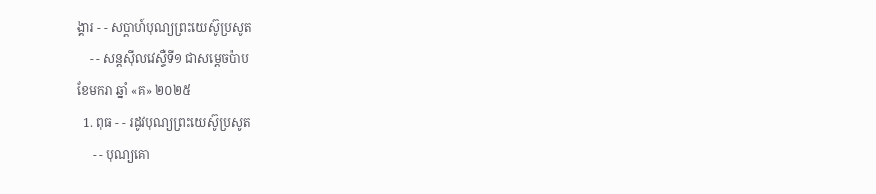ង្គារ - - សប្ដាហ៍បុណ្យព្រះយេស៊ូប្រសូត
    - - សន្ដស៊ីលវេស្ទឺទី១ ជាសម្ដេចប៉ាប
ខែមករា ឆ្នាំ «គ» ២០២៥
  1. ពុធ - - រដូវបុណ្យព្រះយេស៊ូប្រសូត
     - - បុណ្យគោ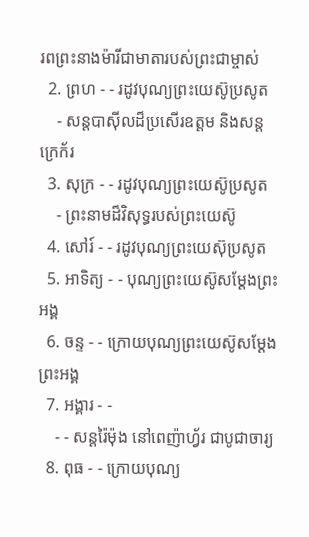រពព្រះនាងម៉ារីជាមាតារបស់ព្រះជាម្ចាស់
  2. ព្រហ - - រដូវបុណ្យព្រះយេស៊ូប្រសូត
    - សន្ដបាស៊ីលដ៏ប្រសើរឧត្ដម និងសន្ដក្រេក័រ
  3. សុក្រ - - រដូវបុណ្យព្រះយេស៊ូប្រសូត
    - ព្រះនាមដ៏វិសុទ្ធរបស់ព្រះយេស៊ូ
  4. សៅរ៍ - - រដូវបុណ្យព្រះយេស៊ុប្រសូត
  5. អាទិត្យ - - បុណ្យព្រះយេស៊ូសម្ដែងព្រះអង្គ
  6. ចន្ទ - - ក្រោយបុណ្យព្រះយេស៊ូសម្ដែងព្រះអង្គ
  7. អង្គារ - -
    - - សន្ដរ៉ៃម៉ុង នៅពេញ៉ាហ្វ័រ ជាបូជាចារ្យ
  8. ពុធ - - ក្រោយបុណ្យ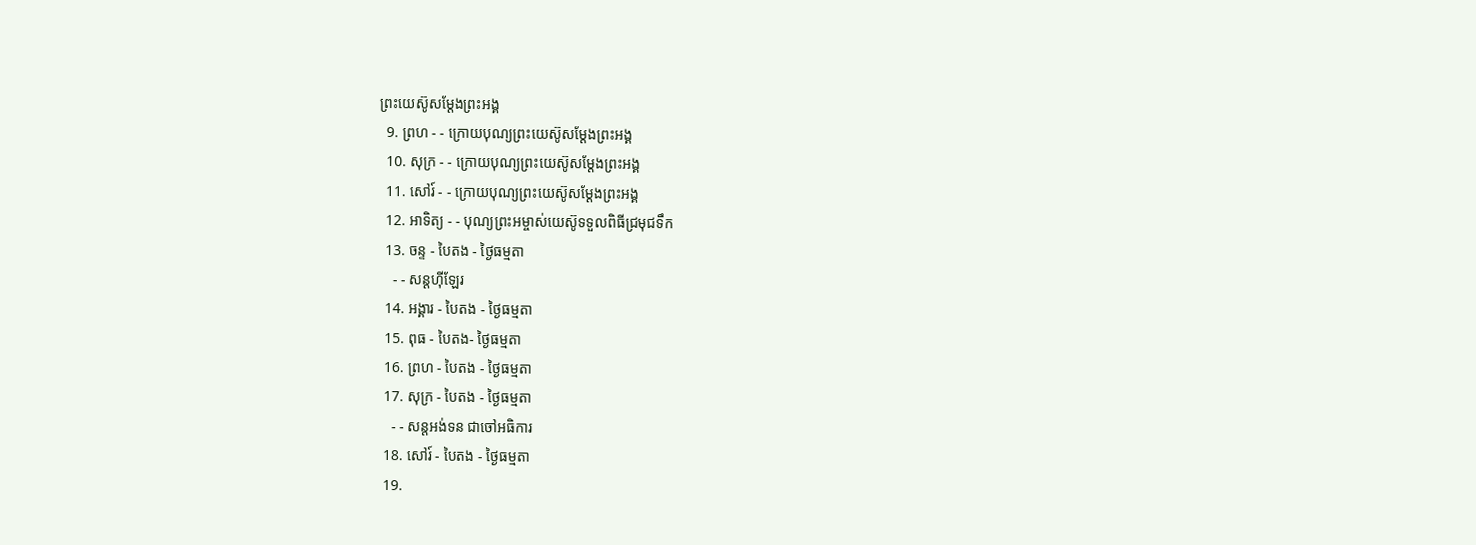ព្រះយេស៊ូសម្ដែងព្រះអង្គ
  9. ព្រហ - - ក្រោយបុណ្យព្រះយេស៊ូសម្ដែងព្រះអង្គ
  10. សុក្រ - - ក្រោយបុណ្យព្រះយេស៊ូសម្ដែងព្រះអង្គ
  11. សៅរ៍ - - ក្រោយបុណ្យព្រះយេស៊ូសម្ដែងព្រះអង្គ
  12. អាទិត្យ - - បុណ្យព្រះអម្ចាស់យេស៊ូទទួលពិធីជ្រមុជទឹក
  13. ចន្ទ - បៃតង - ថ្ងៃធម្មតា
    - - សន្ដហ៊ីឡែរ
  14. អង្គារ - បៃតង - ថ្ងៃធម្មតា
  15. ពុធ - បៃតង- ថ្ងៃធម្មតា
  16. ព្រហ - បៃតង - ថ្ងៃធម្មតា
  17. សុក្រ - បៃតង - ថ្ងៃធម្មតា
    - - សន្ដអង់ទន ជាចៅអធិការ
  18. សៅរ៍ - បៃតង - ថ្ងៃធម្មតា
  19.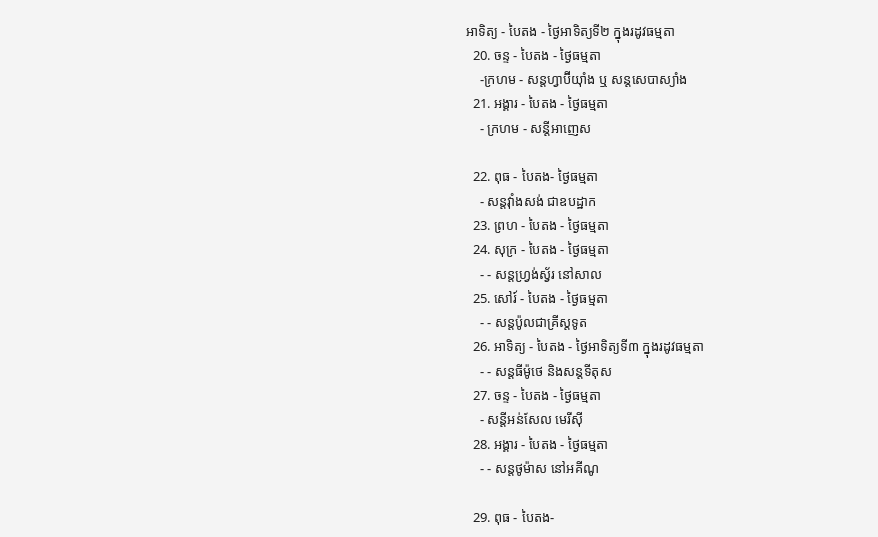អាទិត្យ - បៃតង - ថ្ងៃអាទិត្យទី២ ក្នុងរដូវធម្មតា
  20. ចន្ទ - បៃតង - ថ្ងៃធម្មតា
    -ក្រហម - សន្ដហ្វាប៊ីយ៉ាំង ឬ សន្ដសេបាស្យាំង
  21. អង្គារ - បៃតង - ថ្ងៃធម្មតា
    - ក្រហម - សន្ដីអាញេស

  22. ពុធ - បៃតង- ថ្ងៃធម្មតា
    - សន្ដវ៉ាំងសង់ ជាឧបដ្ឋាក
  23. ព្រហ - បៃតង - ថ្ងៃធម្មតា
  24. សុក្រ - បៃតង - ថ្ងៃធម្មតា
    - - សន្ដហ្វ្រង់ស្វ័រ នៅសាល
  25. សៅរ៍ - បៃតង - ថ្ងៃធម្មតា
    - - សន្ដប៉ូលជាគ្រីស្ដទូត
  26. អាទិត្យ - បៃតង - ថ្ងៃអាទិត្យទី៣ ក្នុងរដូវធម្មតា
    - - សន្ដធីម៉ូថេ និងសន្ដទីតុស
  27. ចន្ទ - បៃតង - ថ្ងៃធម្មតា
    - សន្ដីអន់សែល មេរីស៊ី
  28. អង្គារ - បៃតង - ថ្ងៃធម្មតា
    - - សន្ដថូម៉ាស នៅអគីណូ

  29. ពុធ - បៃតង-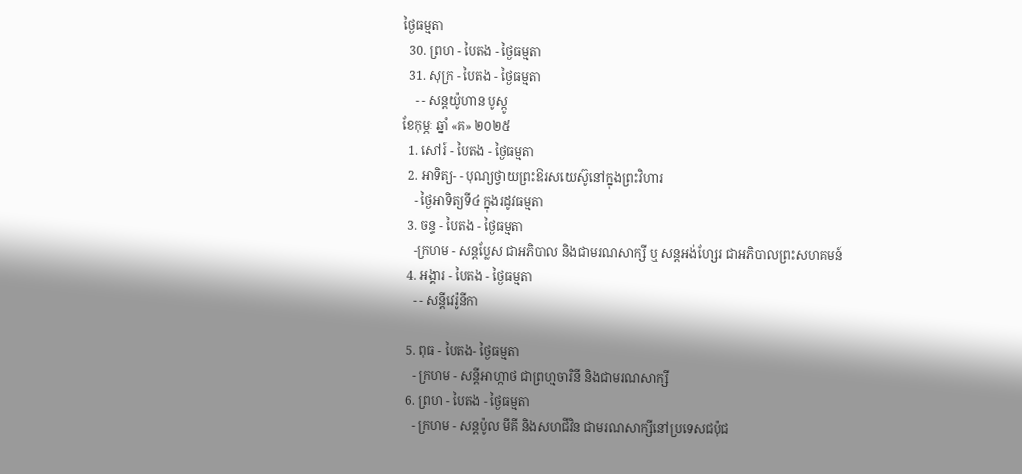ថ្ងៃធម្មតា
  30. ព្រហ - បៃតង - ថ្ងៃធម្មតា
  31. សុក្រ - បៃតង - ថ្ងៃធម្មតា
    - - សន្ដយ៉ូហាន បូស្កូ
ខែកុម្ភៈ ឆ្នាំ «គ» ២០២៥
  1. សៅរ៍ - បៃតង - ថ្ងៃធម្មតា
  2. អាទិត្យ- - បុណ្យថ្វាយព្រះឱរសយេស៊ូនៅក្នុងព្រះវិហារ
    - ថ្ងៃអាទិត្យទី៤ ក្នុងរដូវធម្មតា
  3. ចន្ទ - បៃតង - ថ្ងៃធម្មតា
    -ក្រហម - សន្ដប្លែស ជាអភិបាល និងជាមរណសាក្សី ឬ សន្ដអង់ហ្សែរ ជាអភិបាលព្រះសហគមន៍
  4. អង្គារ - បៃតង - ថ្ងៃធម្មតា
    - - សន្ដីវេរ៉ូនីកា

  5. ពុធ - បៃតង- ថ្ងៃធម្មតា
    - ក្រហម - សន្ដីអាហ្កាថ ជាព្រហ្មចារិនី និងជាមរណសាក្សី
  6. ព្រហ - បៃតង - ថ្ងៃធម្មតា
    - ក្រហម - សន្ដប៉ូល មីគី និងសហជីវិន ជាមរណសាក្សីនៅប្រទេសជប៉ុជ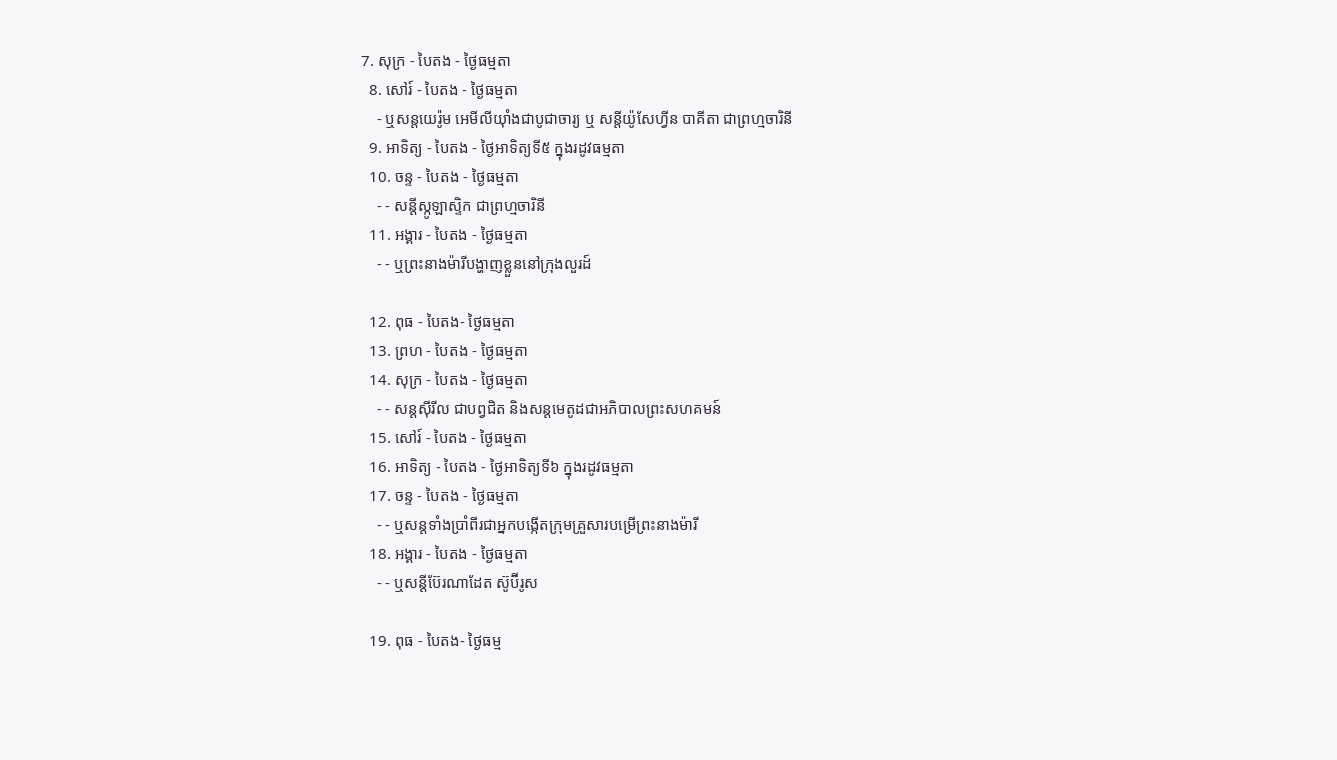7. សុក្រ - បៃតង - ថ្ងៃធម្មតា
  8. សៅរ៍ - បៃតង - ថ្ងៃធម្មតា
    - ឬសន្ដយេរ៉ូម អេមីលីយ៉ាំងជាបូជាចារ្យ ឬ សន្ដីយ៉ូសែហ្វីន បាគីតា ជាព្រហ្មចារិនី
  9. អាទិត្យ - បៃតង - ថ្ងៃអាទិត្យទី៥ ក្នុងរដូវធម្មតា
  10. ចន្ទ - បៃតង - ថ្ងៃធម្មតា
    - - សន្ដីស្កូឡាស្ទិក ជាព្រហ្មចារិនី
  11. អង្គារ - បៃតង - ថ្ងៃធម្មតា
    - - ឬព្រះនាងម៉ារីបង្ហាញខ្លួននៅក្រុងលួរដ៍

  12. ពុធ - បៃតង- ថ្ងៃធម្មតា
  13. ព្រហ - បៃតង - ថ្ងៃធម្មតា
  14. សុក្រ - បៃតង - ថ្ងៃធម្មតា
    - - សន្ដស៊ីរីល ជាបព្វជិត និងសន្ដមេតូដជាអភិបាលព្រះសហគមន៍
  15. សៅរ៍ - បៃតង - ថ្ងៃធម្មតា
  16. អាទិត្យ - បៃតង - ថ្ងៃអាទិត្យទី៦ ក្នុងរដូវធម្មតា
  17. ចន្ទ - បៃតង - ថ្ងៃធម្មតា
    - - ឬសន្ដទាំងប្រាំពីរជាអ្នកបង្កើតក្រុមគ្រួសារបម្រើព្រះនាងម៉ារី
  18. អង្គារ - បៃតង - ថ្ងៃធម្មតា
    - - ឬសន្ដីប៊ែរណាដែត ស៊ូប៊ីរូស

  19. ពុធ - បៃតង- ថ្ងៃធម្ម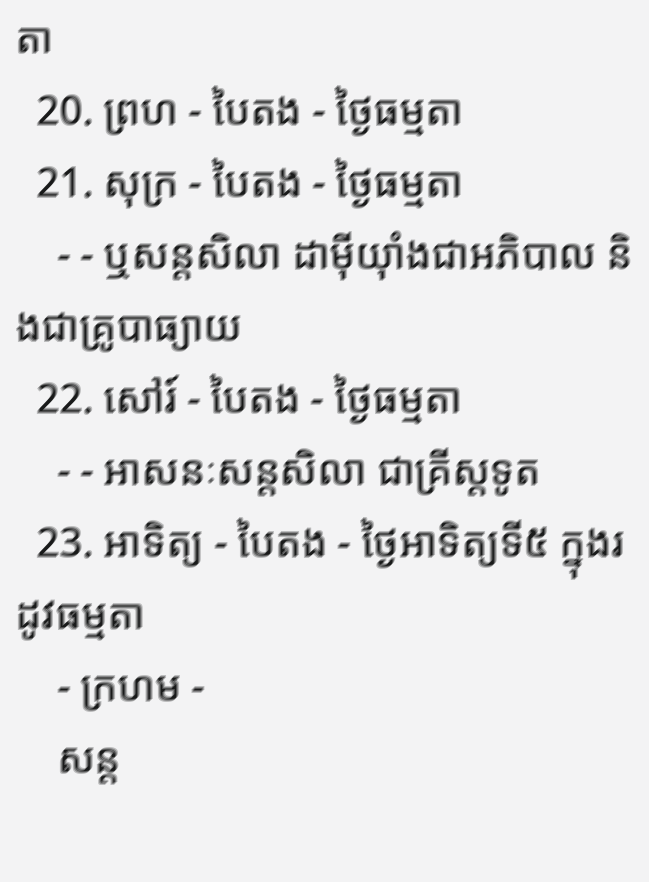តា
  20. ព្រហ - បៃតង - ថ្ងៃធម្មតា
  21. សុក្រ - បៃតង - ថ្ងៃធម្មតា
    - - ឬសន្ដសិលា ដាម៉ីយ៉ាំងជាអភិបាល និងជាគ្រូបាធ្យាយ
  22. សៅរ៍ - បៃតង - ថ្ងៃធម្មតា
    - - អាសនៈសន្ដសិលា ជាគ្រីស្ដទូត
  23. អាទិត្យ - បៃតង - ថ្ងៃអាទិត្យទី៥ ក្នុងរដូវធម្មតា
    - ក្រហម -
    សន្ដ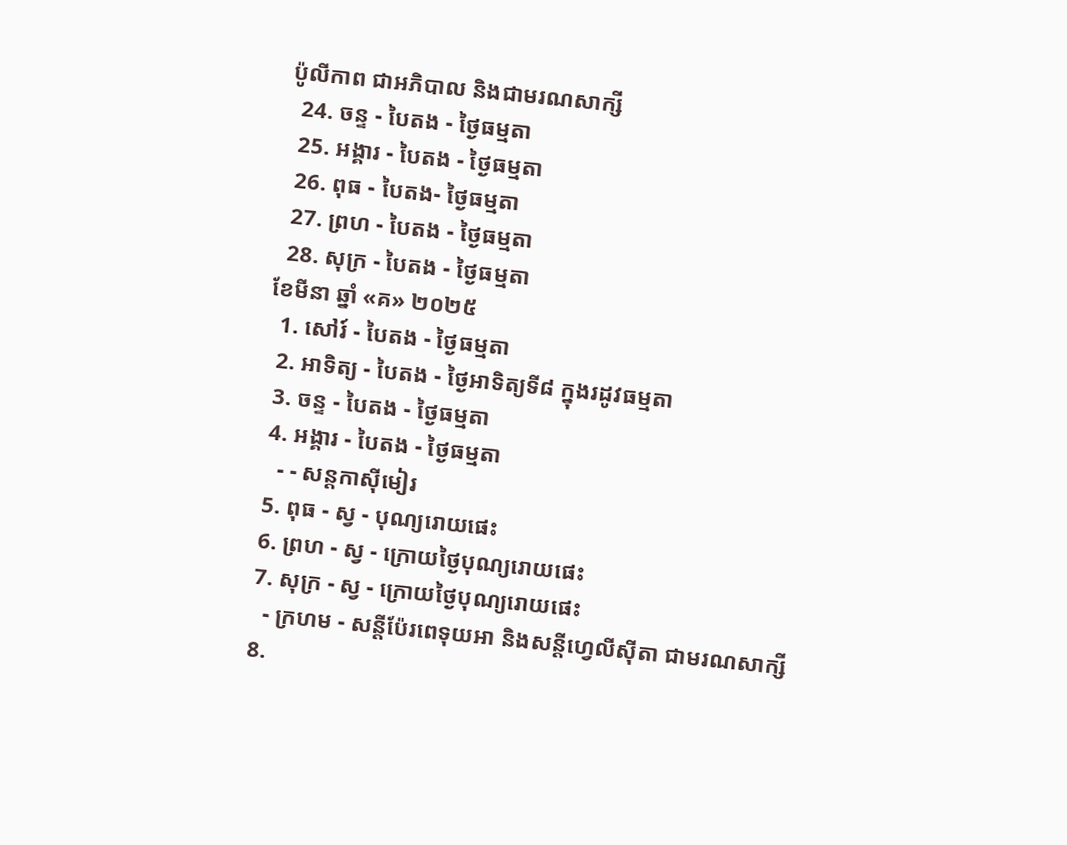ប៉ូលីកាព ជាអភិបាល និងជាមរណសាក្សី
  24. ចន្ទ - បៃតង - ថ្ងៃធម្មតា
  25. អង្គារ - បៃតង - ថ្ងៃធម្មតា
  26. ពុធ - បៃតង- ថ្ងៃធម្មតា
  27. ព្រហ - បៃតង - ថ្ងៃធម្មតា
  28. សុក្រ - បៃតង - ថ្ងៃធម្មតា
ខែមីនា ឆ្នាំ «គ» ២០២៥
  1. សៅរ៍ - បៃតង - ថ្ងៃធម្មតា
  2. អាទិត្យ - បៃតង - ថ្ងៃអាទិត្យទី៨ ក្នុងរដូវធម្មតា
  3. ចន្ទ - បៃតង - ថ្ងៃធម្មតា
  4. អង្គារ - បៃតង - ថ្ងៃធម្មតា
    - - សន្ដកាស៊ីមៀរ
  5. ពុធ - ស្វ - បុណ្យរោយផេះ
  6. ព្រហ - ស្វ - ក្រោយថ្ងៃបុណ្យរោយផេះ
  7. សុក្រ - ស្វ - ក្រោយថ្ងៃបុណ្យរោយផេះ
    - ក្រហម - សន្ដីប៉ែរពេទុយអា និងសន្ដីហ្វេលីស៊ីតា ជាមរណសាក្សី
  8.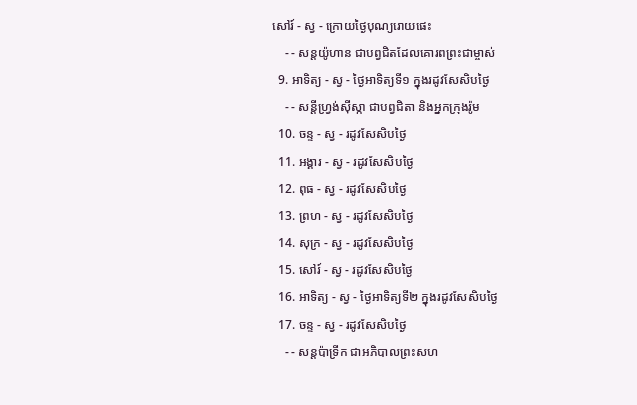សៅរ៍ - ស្វ - ក្រោយថ្ងៃបុណ្យរោយផេះ
    - - សន្ដយ៉ូហាន ជាបព្វជិតដែលគោរពព្រះជាម្ចាស់
  9. អាទិត្យ - ស្វ - ថ្ងៃអាទិត្យទី១ ក្នុងរដូវសែសិបថ្ងៃ
    - - សន្ដីហ្វ្រង់ស៊ីស្កា ជាបព្វជិតា និងអ្នកក្រុងរ៉ូម
  10. ចន្ទ - ស្វ - រដូវសែសិបថ្ងៃ
  11. អង្គារ - ស្វ - រដូវសែសិបថ្ងៃ
  12. ពុធ - ស្វ - រដូវសែសិបថ្ងៃ
  13. ព្រហ - ស្វ - រដូវសែសិបថ្ងៃ
  14. សុក្រ - ស្វ - រដូវសែសិបថ្ងៃ
  15. សៅរ៍ - ស្វ - រដូវសែសិបថ្ងៃ
  16. អាទិត្យ - ស្វ - ថ្ងៃអាទិត្យទី២ ក្នុងរដូវសែសិបថ្ងៃ
  17. ចន្ទ - ស្វ - រដូវសែសិបថ្ងៃ
    - - សន្ដប៉ាទ្រីក ជាអភិបាលព្រះសហ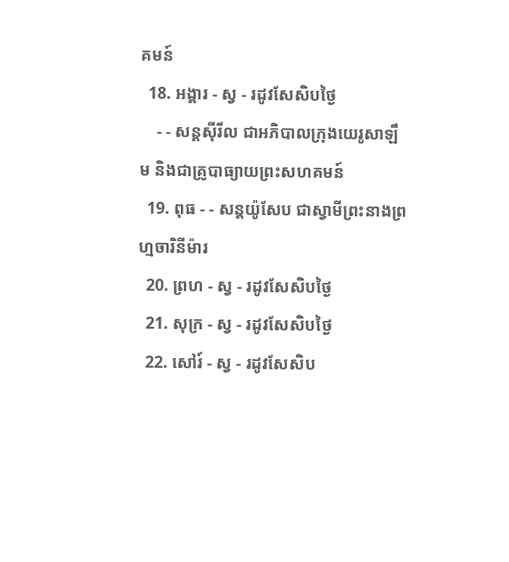គមន៍
  18. អង្គារ - ស្វ - រដូវសែសិបថ្ងៃ
    - - សន្ដស៊ីរីល ជាអភិបាលក្រុងយេរូសាឡឹម និងជាគ្រូបាធ្យាយព្រះសហគមន៍
  19. ពុធ - - សន្ដយ៉ូសែប ជាស្វាមីព្រះនាងព្រហ្មចារិនីម៉ារ
  20. ព្រហ - ស្វ - រដូវសែសិបថ្ងៃ
  21. សុក្រ - ស្វ - រដូវសែសិបថ្ងៃ
  22. សៅរ៍ - ស្វ - រដូវសែសិប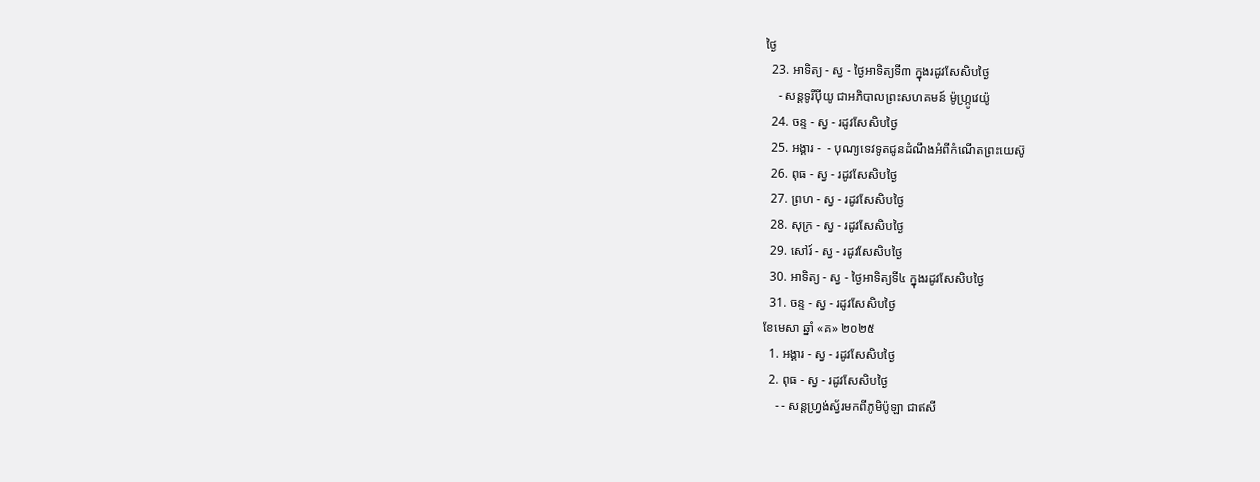ថ្ងៃ
  23. អាទិត្យ - ស្វ - ថ្ងៃអាទិត្យទី៣ ក្នុងរដូវសែសិបថ្ងៃ
    - សន្ដទូរីប៉ីយូ ជាអភិបាលព្រះសហគមន៍ ម៉ូហ្ក្រូវេយ៉ូ
  24. ចន្ទ - ស្វ - រដូវសែសិបថ្ងៃ
  25. អង្គារ -  - បុណ្យទេវទូតជូនដំណឹងអំពីកំណើតព្រះយេស៊ូ
  26. ពុធ - ស្វ - រដូវសែសិបថ្ងៃ
  27. ព្រហ - ស្វ - រដូវសែសិបថ្ងៃ
  28. សុក្រ - ស្វ - រដូវសែសិបថ្ងៃ
  29. សៅរ៍ - ស្វ - រដូវសែសិបថ្ងៃ
  30. អាទិត្យ - ស្វ - ថ្ងៃអាទិត្យទី៤ ក្នុងរដូវសែសិបថ្ងៃ
  31. ចន្ទ - ស្វ - រដូវសែសិបថ្ងៃ
ខែមេសា ឆ្នាំ «គ» ២០២៥
  1. អង្គារ - ស្វ - រដូវសែសិបថ្ងៃ
  2. ពុធ - ស្វ - រដូវសែសិបថ្ងៃ
    - - សន្ដហ្វ្រង់ស្វ័រមកពីភូមិប៉ូឡា ជាឥសី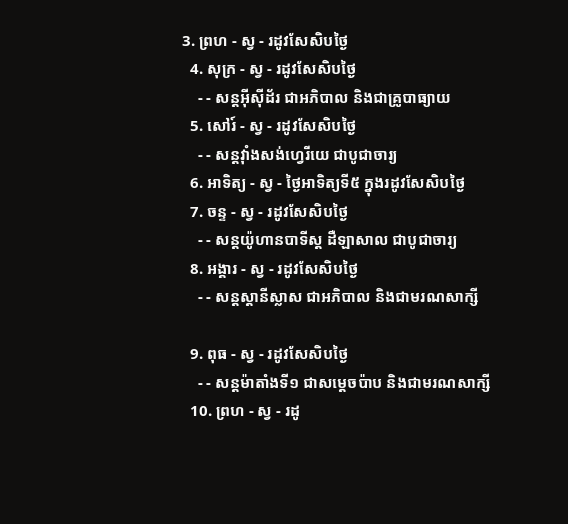3. ព្រហ - ស្វ - រដូវសែសិបថ្ងៃ
  4. សុក្រ - ស្វ - រដូវសែសិបថ្ងៃ
    - - សន្ដអ៊ីស៊ីដ័រ ជាអភិបាល និងជាគ្រូបាធ្យាយ
  5. សៅរ៍ - ស្វ - រដូវសែសិបថ្ងៃ
    - - សន្ដវ៉ាំងសង់ហ្វេរីយេ ជាបូជាចារ្យ
  6. អាទិត្យ - ស្វ - ថ្ងៃអាទិត្យទី៥ ក្នុងរដូវសែសិបថ្ងៃ
  7. ចន្ទ - ស្វ - រដូវសែសិបថ្ងៃ
    - - សន្ដយ៉ូហានបាទីស្ដ ដឺឡាសាល ជាបូជាចារ្យ
  8. អង្គារ - ស្វ - រដូវសែសិបថ្ងៃ
    - - សន្ដស្ដានីស្លាស ជាអភិបាល និងជាមរណសាក្សី

  9. ពុធ - ស្វ - រដូវសែសិបថ្ងៃ
    - - សន្ដម៉ាតាំងទី១ ជាសម្ដេចប៉ាប និងជាមរណសាក្សី
  10. ព្រហ - ស្វ - រដូ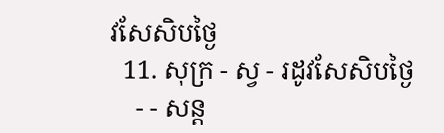វសែសិបថ្ងៃ
  11. សុក្រ - ស្វ - រដូវសែសិបថ្ងៃ
    - - សន្ដ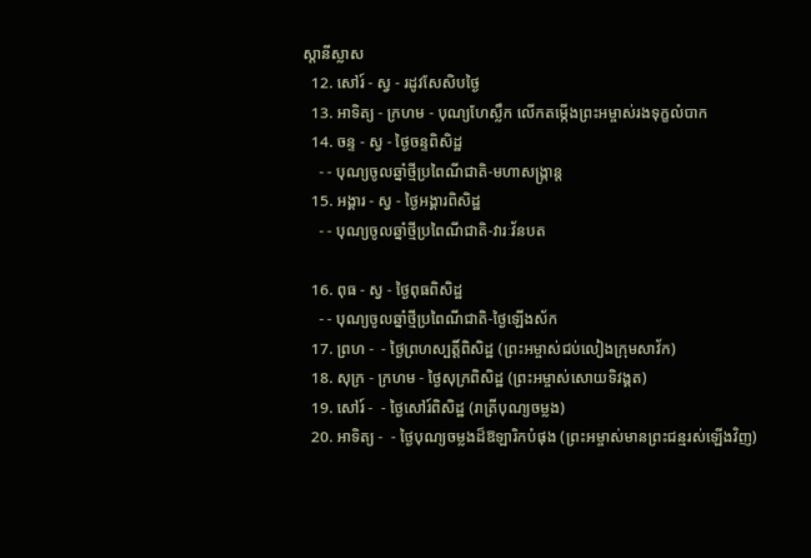ស្ដានីស្លាស
  12. សៅរ៍ - ស្វ - រដូវសែសិបថ្ងៃ
  13. អាទិត្យ - ក្រហម - បុណ្យហែស្លឹក លើកតម្កើងព្រះអម្ចាស់រងទុក្ខលំបាក
  14. ចន្ទ - ស្វ - ថ្ងៃចន្ទពិសិដ្ឋ
    - - បុណ្យចូលឆ្នាំថ្មីប្រពៃណីជាតិ-មហាសង្រ្កាន្ដ
  15. អង្គារ - ស្វ - ថ្ងៃអង្គារពិសិដ្ឋ
    - - បុណ្យចូលឆ្នាំថ្មីប្រពៃណីជាតិ-វារៈវ័នបត

  16. ពុធ - ស្វ - ថ្ងៃពុធពិសិដ្ឋ
    - - បុណ្យចូលឆ្នាំថ្មីប្រពៃណីជាតិ-ថ្ងៃឡើងស័ក
  17. ព្រហ -  - ថ្ងៃព្រហស្បត្ដិ៍ពិសិដ្ឋ (ព្រះអម្ចាស់ជប់លៀងក្រុមសាវ័ក)
  18. សុក្រ - ក្រហម - ថ្ងៃសុក្រពិសិដ្ឋ (ព្រះអម្ចាស់សោយទិវង្គត)
  19. សៅរ៍ -  - ថ្ងៃសៅរ៍ពិសិដ្ឋ (រាត្រីបុណ្យចម្លង)
  20. អាទិត្យ -  - ថ្ងៃបុណ្យចម្លងដ៏ឱឡារិកបំផុង (ព្រះអម្ចាស់មានព្រះជន្មរស់ឡើងវិញ)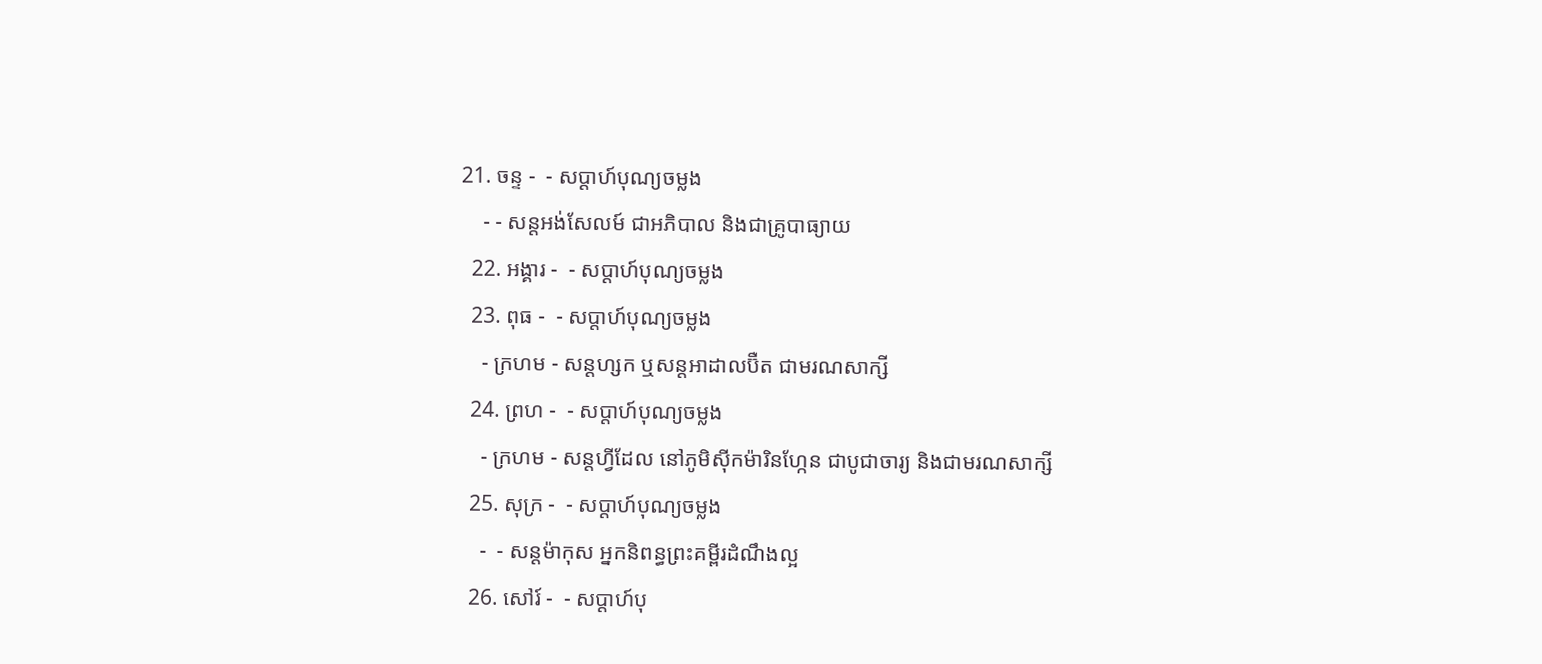21. ចន្ទ -  - សប្ដាហ៍បុណ្យចម្លង
    - - សន្ដអង់សែលម៍ ជាអភិបាល និងជាគ្រូបាធ្យាយ
  22. អង្គារ -  - សប្ដាហ៍បុណ្យចម្លង
  23. ពុធ -  - សប្ដាហ៍បុណ្យចម្លង
    - ក្រហម - សន្ដហ្សក ឬសន្ដអាដាលប៊ឺត ជាមរណសាក្សី
  24. ព្រហ -  - សប្ដាហ៍បុណ្យចម្លង
    - ក្រហម - សន្ដហ្វីដែល នៅភូមិស៊ីកម៉ារិនហ្កែន ជាបូជាចារ្យ និងជាមរណសាក្សី
  25. សុក្រ -  - សប្ដាហ៍បុណ្យចម្លង
    -  - សន្ដម៉ាកុស អ្នកនិពន្ធព្រះគម្ពីរដំណឹងល្អ
  26. សៅរ៍ -  - សប្ដាហ៍បុ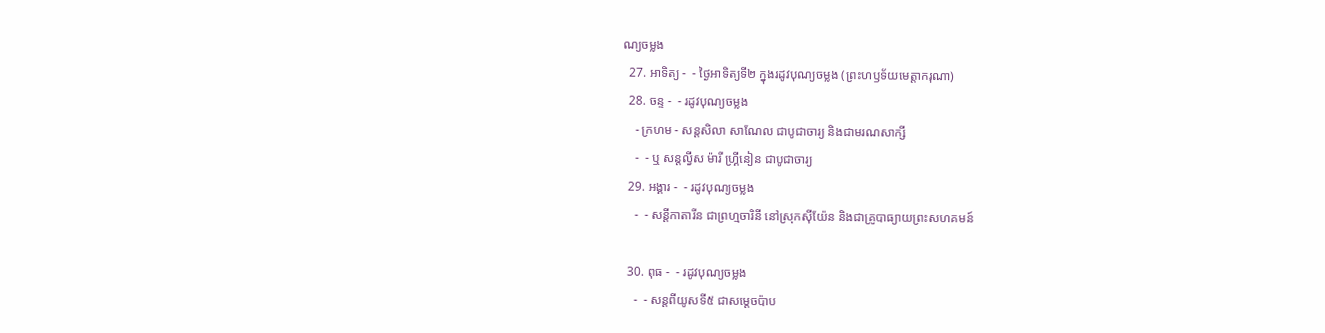ណ្យចម្លង
  27. អាទិត្យ -  - ថ្ងៃអាទិត្យទី២ ក្នុងរដូវបុណ្យចម្លង (ព្រះហឫទ័យមេត្ដាករុណា)
  28. ចន្ទ -  - រដូវបុណ្យចម្លង
    - ក្រហម - សន្ដសិលា សាណែល ជាបូជាចារ្យ និងជាមរណសាក្សី
    -  - ឬ សន្ដល្វីស ម៉ារី ហ្គ្រីនៀន ជាបូជាចារ្យ
  29. អង្គារ -  - រដូវបុណ្យចម្លង
    -  - សន្ដីកាតារីន ជាព្រហ្មចារិនី នៅស្រុកស៊ីយ៉ែន និងជាគ្រូបាធ្យាយព្រះសហគមន៍

  30. ពុធ -  - រដូវបុណ្យចម្លង
    -  - សន្ដពីយូសទី៥ ជាសម្ដេចប៉ាប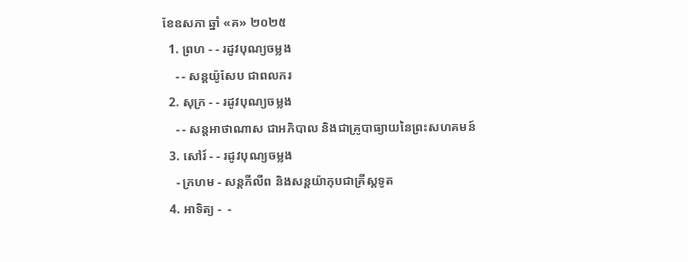ខែឧសភា ឆ្នាំ «គ» ២០២៥
  1. ព្រហ - - រដូវបុណ្យចម្លង
    - - សន្ដយ៉ូសែប ជាពលករ
  2. សុក្រ - - រដូវបុណ្យចម្លង
    - - សន្ដអាថាណាស ជាអភិបាល និងជាគ្រូបាធ្យាយនៃព្រះសហគមន៍
  3. សៅរ៍ - - រដូវបុណ្យចម្លង
    - ក្រហម - សន្ដភីលីព និងសន្ដយ៉ាកុបជាគ្រីស្ដទូត
  4. អាទិត្យ -  -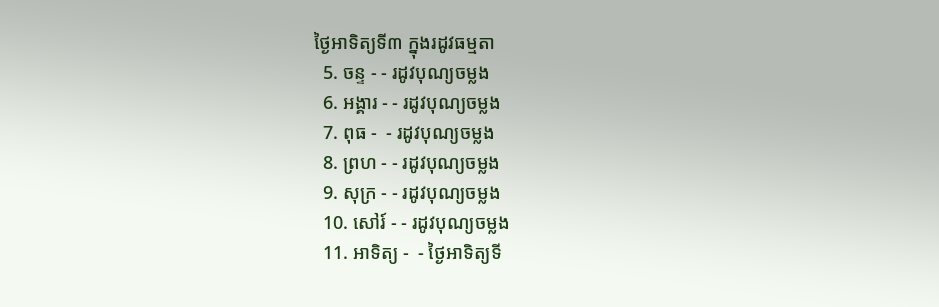ថ្ងៃអាទិត្យទី៣ ក្នុងរដូវធម្មតា
  5. ចន្ទ - - រដូវបុណ្យចម្លង
  6. អង្គារ - - រដូវបុណ្យចម្លង
  7. ពុធ -  - រដូវបុណ្យចម្លង
  8. ព្រហ - - រដូវបុណ្យចម្លង
  9. សុក្រ - - រដូវបុណ្យចម្លង
  10. សៅរ៍ - - រដូវបុណ្យចម្លង
  11. អាទិត្យ -  - ថ្ងៃអាទិត្យទី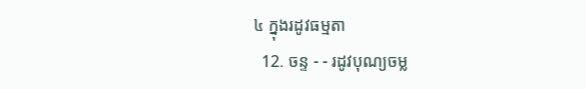៤ ក្នុងរដូវធម្មតា
  12. ចន្ទ - - រដូវបុណ្យចម្ល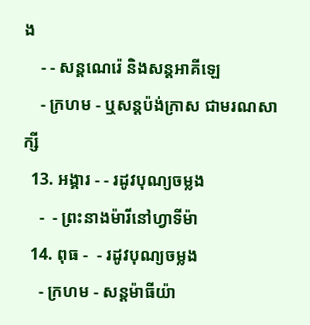ង
    - - សន្ដណេរ៉េ និងសន្ដអាគីឡេ
    - ក្រហម - ឬសន្ដប៉ង់ក្រាស ជាមរណសាក្សី
  13. អង្គារ - - រដូវបុណ្យចម្លង
    -  - ព្រះនាងម៉ារីនៅហ្វាទីម៉ា
  14. ពុធ -  - រដូវបុណ្យចម្លង
    - ក្រហម - សន្ដម៉ាធីយ៉ា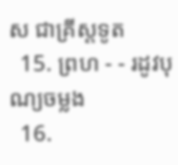ស ជាគ្រីស្ដទូត
  15. ព្រហ - - រដូវបុណ្យចម្លង
  16.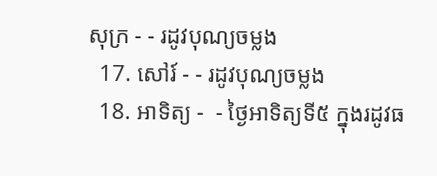សុក្រ - - រដូវបុណ្យចម្លង
  17. សៅរ៍ - - រដូវបុណ្យចម្លង
  18. អាទិត្យ -  - ថ្ងៃអាទិត្យទី៥ ក្នុងរដូវធ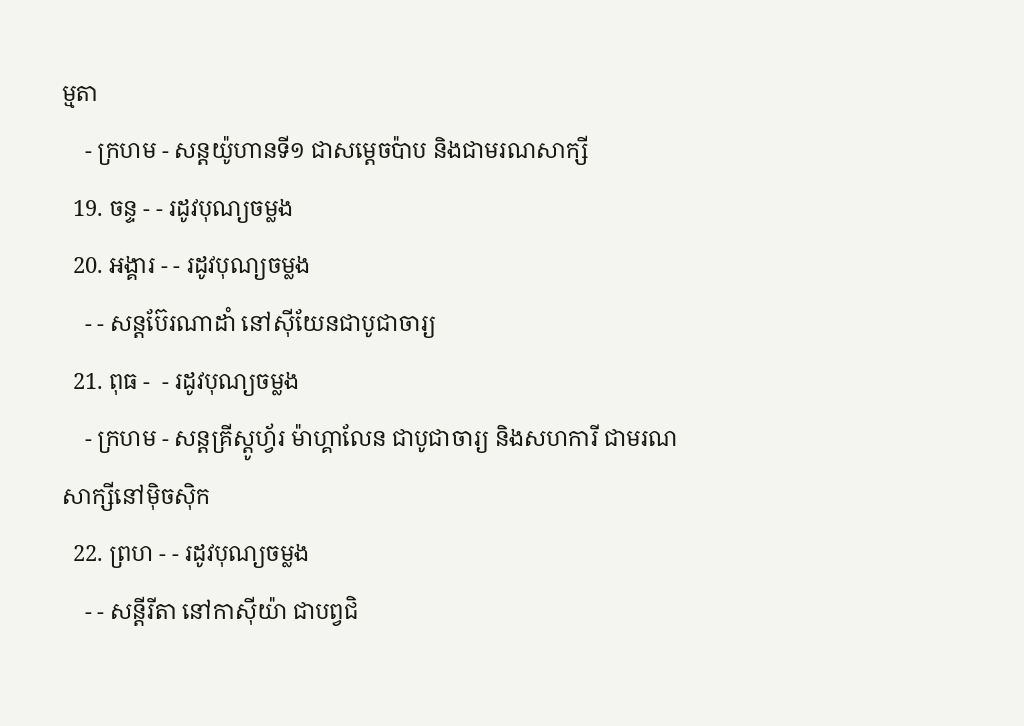ម្មតា
    - ក្រហម - សន្ដយ៉ូហានទី១ ជាសម្ដេចប៉ាប និងជាមរណសាក្សី
  19. ចន្ទ - - រដូវបុណ្យចម្លង
  20. អង្គារ - - រដូវបុណ្យចម្លង
    - - សន្ដប៊ែរណាដាំ នៅស៊ីយែនជាបូជាចារ្យ
  21. ពុធ -  - រដូវបុណ្យចម្លង
    - ក្រហម - សន្ដគ្រីស្ដូហ្វ័រ ម៉ាហ្គាលែន ជាបូជាចារ្យ និងសហការី ជាមរណសាក្សីនៅម៉ិចស៊ិក
  22. ព្រហ - - រដូវបុណ្យចម្លង
    - - សន្ដីរីតា នៅកាស៊ីយ៉ា ជាបព្វជិ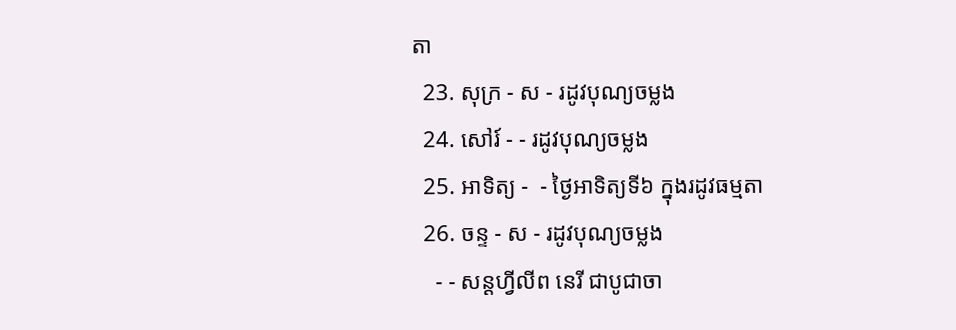តា
  23. សុក្រ - ស - រដូវបុណ្យចម្លង
  24. សៅរ៍ - - រដូវបុណ្យចម្លង
  25. អាទិត្យ -  - ថ្ងៃអាទិត្យទី៦ ក្នុងរដូវធម្មតា
  26. ចន្ទ - ស - រដូវបុណ្យចម្លង
    - - សន្ដហ្វីលីព នេរី ជាបូជាចា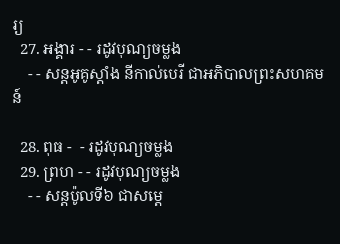រ្យ
  27. អង្គារ - - រដូវបុណ្យចម្លង
    - - សន្ដអូគូស្ដាំង នីកាល់បេរី ជាអភិបាលព្រះសហគមន៍

  28. ពុធ -  - រដូវបុណ្យចម្លង
  29. ព្រហ - - រដូវបុណ្យចម្លង
    - - សន្ដប៉ូលទី៦ ជាសម្ដេ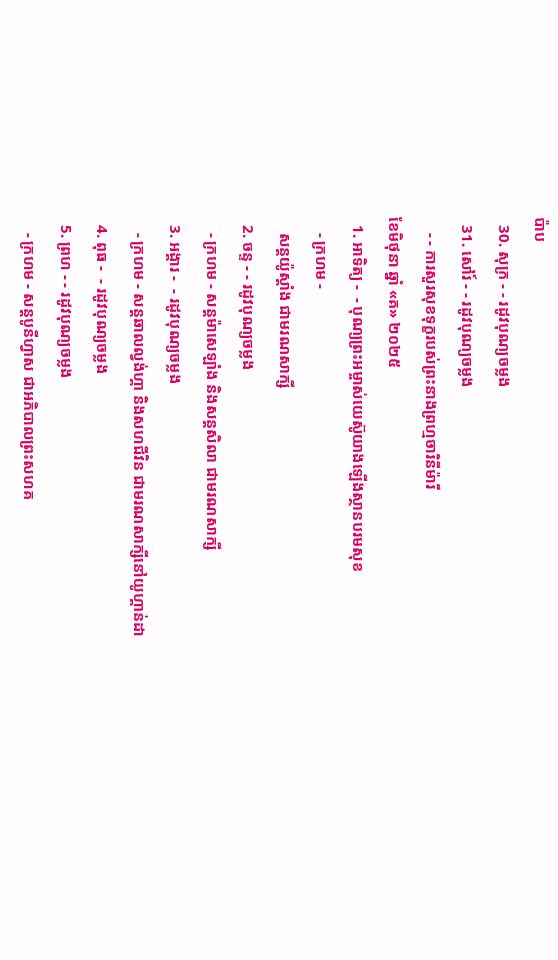ប៉ាប
  30. សុក្រ - - រដូវបុណ្យចម្លង
  31. សៅរ៍ - - រដូវបុណ្យចម្លង
    - - ការសួរសុខទុក្ខរបស់ព្រះនាងព្រហ្មចារិនីម៉ារី
ខែមិថុនា ឆ្នាំ «គ» ២០២៥
  1. អាទិត្យ -  - បុណ្យព្រះអម្ចាស់យេស៊ូយាងឡើងស្ថានបរមសុខ
    - ក្រហម -
    សន្ដយ៉ូស្ដាំង ជាមរណសាក្សី
  2. ចន្ទ - - រដូវបុណ្យចម្លង
    - ក្រហម - សន្ដម៉ាសេឡាំង និងសន្ដសិលា ជាមរណសាក្សី
  3. អង្គារ -  - រដូវបុណ្យចម្លង
    - ក្រហម - សន្ដឆាលល្វង់ហ្គា និងសហជីវិន ជាមរណសាក្សីនៅយូហ្គាន់ដា
  4. ពុធ -  - រដូវបុណ្យចម្លង
  5. ព្រហ - - រដូវបុណ្យចម្លង
    - ក្រហម - សន្ដបូនីហ្វាស ជាអភិបាលព្រះសហគ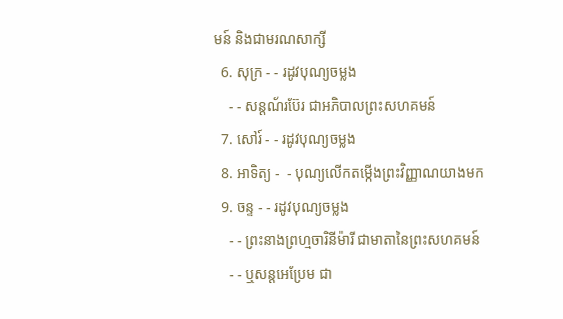មន៍ និងជាមរណសាក្សី
  6. សុក្រ - - រដូវបុណ្យចម្លង
    - - សន្ដណ័រប៊ែរ ជាអភិបាលព្រះសហគមន៍
  7. សៅរ៍ - - រដូវបុណ្យចម្លង
  8. អាទិត្យ -  - បុណ្យលើកតម្កើងព្រះវិញ្ញាណយាងមក
  9. ចន្ទ - - រដូវបុណ្យចម្លង
    - - ព្រះនាងព្រហ្មចារិនីម៉ារី ជាមាតានៃព្រះសហគមន៍
    - - ឬសន្ដអេប្រែម ជា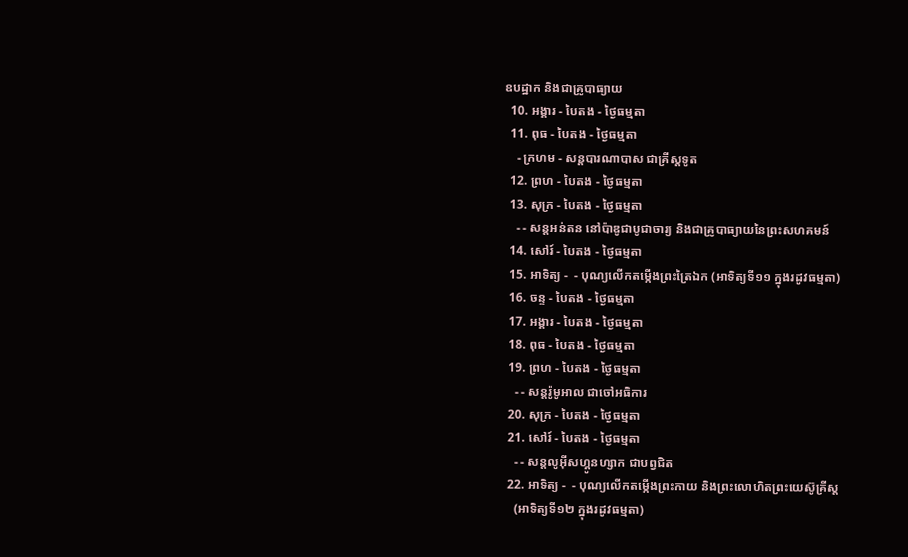ឧបដ្ឋាក និងជាគ្រូបាធ្យាយ
  10. អង្គារ - បៃតង - ថ្ងៃធម្មតា
  11. ពុធ - បៃតង - ថ្ងៃធម្មតា
    - ក្រហម - សន្ដបារណាបាស ជាគ្រីស្ដទូត
  12. ព្រហ - បៃតង - ថ្ងៃធម្មតា
  13. សុក្រ - បៃតង - ថ្ងៃធម្មតា
    - - សន្ដអន់តន នៅប៉ាឌូជាបូជាចារ្យ និងជាគ្រូបាធ្យាយនៃព្រះសហគមន៍
  14. សៅរ៍ - បៃតង - ថ្ងៃធម្មតា
  15. អាទិត្យ -  - បុណ្យលើកតម្កើងព្រះត្រៃឯក (អាទិត្យទី១១ ក្នុងរដូវធម្មតា)
  16. ចន្ទ - បៃតង - ថ្ងៃធម្មតា
  17. អង្គារ - បៃតង - ថ្ងៃធម្មតា
  18. ពុធ - បៃតង - ថ្ងៃធម្មតា
  19. ព្រហ - បៃតង - ថ្ងៃធម្មតា
    - - សន្ដរ៉ូមូអាល ជាចៅអធិការ
  20. សុក្រ - បៃតង - ថ្ងៃធម្មតា
  21. សៅរ៍ - បៃតង - ថ្ងៃធម្មតា
    - - សន្ដលូអ៊ីសហ្គូនហ្សាក ជាបព្វជិត
  22. អាទិត្យ -  - បុណ្យលើកតម្កើងព្រះកាយ និងព្រះលោហិតព្រះយេស៊ូគ្រីស្ដ
    (អាទិត្យទី១២ ក្នុងរដូវធម្មតា)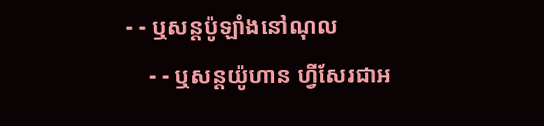- - ឬសន្ដប៉ូឡាំងនៅណុល
    - - ឬសន្ដយ៉ូហាន ហ្វីសែរជាអ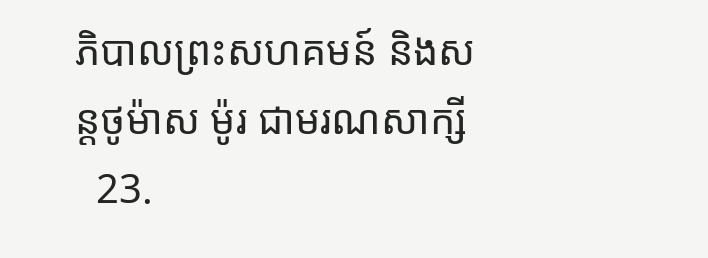ភិបាលព្រះសហគមន៍ និងសន្ដថូម៉ាស ម៉ូរ ជាមរណសាក្សី
  23.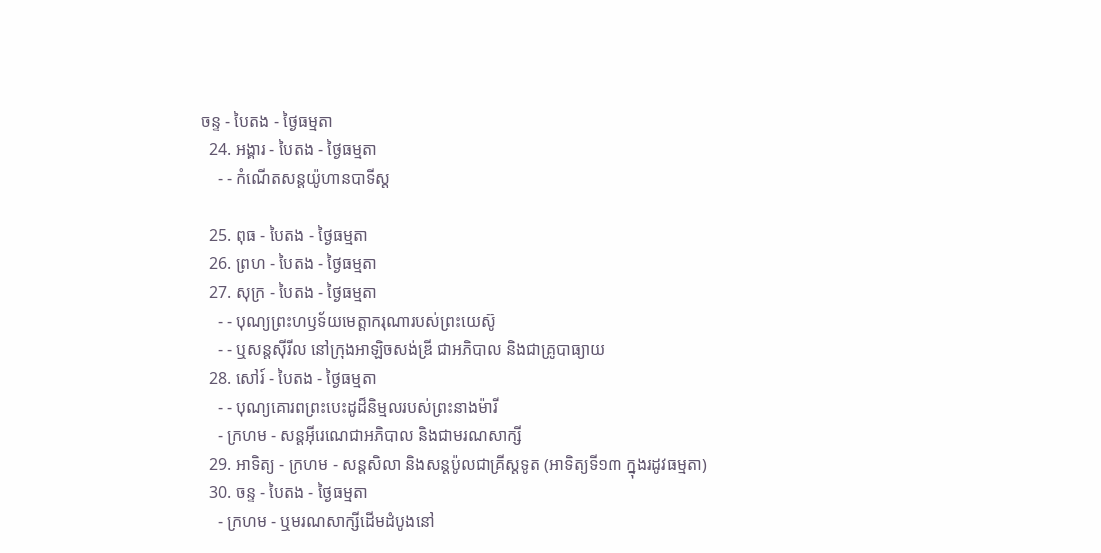ចន្ទ - បៃតង - ថ្ងៃធម្មតា
  24. អង្គារ - បៃតង - ថ្ងៃធម្មតា
    - - កំណើតសន្ដយ៉ូហានបាទីស្ដ

  25. ពុធ - បៃតង - ថ្ងៃធម្មតា
  26. ព្រហ - បៃតង - ថ្ងៃធម្មតា
  27. សុក្រ - បៃតង - ថ្ងៃធម្មតា
    - - បុណ្យព្រះហឫទ័យមេត្ដាករុណារបស់ព្រះយេស៊ូ
    - - ឬសន្ដស៊ីរីល នៅក្រុងអាឡិចសង់ឌ្រី ជាអភិបាល និងជាគ្រូបាធ្យាយ
  28. សៅរ៍ - បៃតង - ថ្ងៃធម្មតា
    - - បុណ្យគោរពព្រះបេះដូដ៏និម្មលរបស់ព្រះនាងម៉ារី
    - ក្រហម - សន្ដអ៊ីរេណេជាអភិបាល និងជាមរណសាក្សី
  29. អាទិត្យ - ក្រហម - សន្ដសិលា និងសន្ដប៉ូលជាគ្រីស្ដទូត (អាទិត្យទី១៣ ក្នុងរដូវធម្មតា)
  30. ចន្ទ - បៃតង - ថ្ងៃធម្មតា
    - ក្រហម - ឬមរណសាក្សីដើមដំបូងនៅ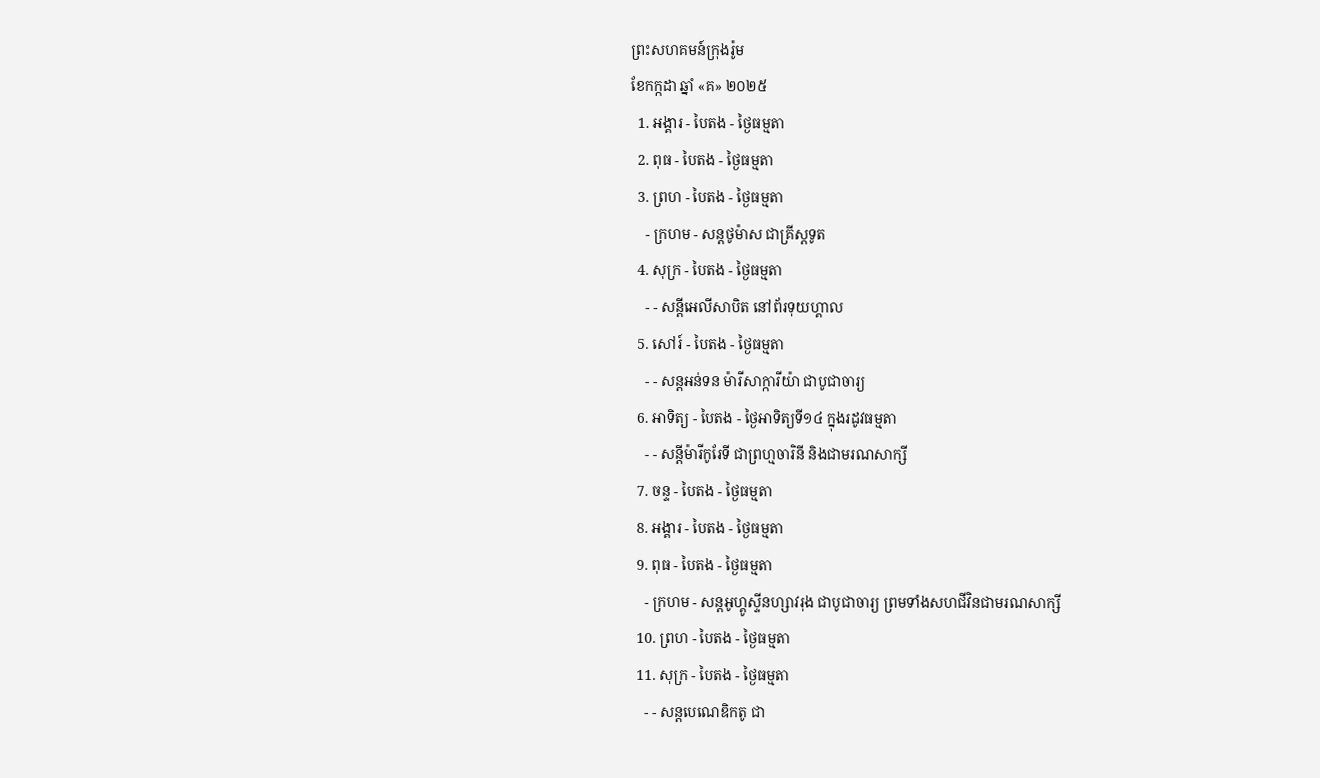ព្រះសហគមន៍ក្រុងរ៉ូម
ខែកក្កដា ឆ្នាំ «គ» ២០២៥
  1. អង្គារ - បៃតង - ថ្ងៃធម្មតា
  2. ពុធ - បៃតង - ថ្ងៃធម្មតា
  3. ព្រហ - បៃតង - ថ្ងៃធម្មតា
    - ក្រហម - សន្ដថូម៉ាស ជាគ្រីស្ដទូត
  4. សុក្រ - បៃតង - ថ្ងៃធម្មតា
    - - សន្ដីអេលីសាបិត នៅព័រទុយហ្គាល
  5. សៅរ៍ - បៃតង - ថ្ងៃធម្មតា
    - - សន្ដអន់ទន ម៉ារីសាក្ការីយ៉ា ជាបូជាចារ្យ
  6. អាទិត្យ - បៃតង - ថ្ងៃអាទិត្យទី១៤ ក្នុងរដូវធម្មតា
    - - សន្ដីម៉ារីកូរែទី ជាព្រហ្មចារិនី និងជាមរណសាក្សី
  7. ចន្ទ - បៃតង - ថ្ងៃធម្មតា
  8. អង្គារ - បៃតង - ថ្ងៃធម្មតា
  9. ពុធ - បៃតង - ថ្ងៃធម្មតា
    - ក្រហម - សន្ដអូហ្គូស្ទីនហ្សាវរុង ជាបូជាចារ្យ ព្រមទាំងសហជីវិនជាមរណសាក្សី
  10. ព្រហ - បៃតង - ថ្ងៃធម្មតា
  11. សុក្រ - បៃតង - ថ្ងៃធម្មតា
    - - សន្ដបេណេឌិកតូ ជា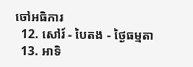ចៅអធិការ
  12. សៅរ៍ - បៃតង - ថ្ងៃធម្មតា
  13. អាទិ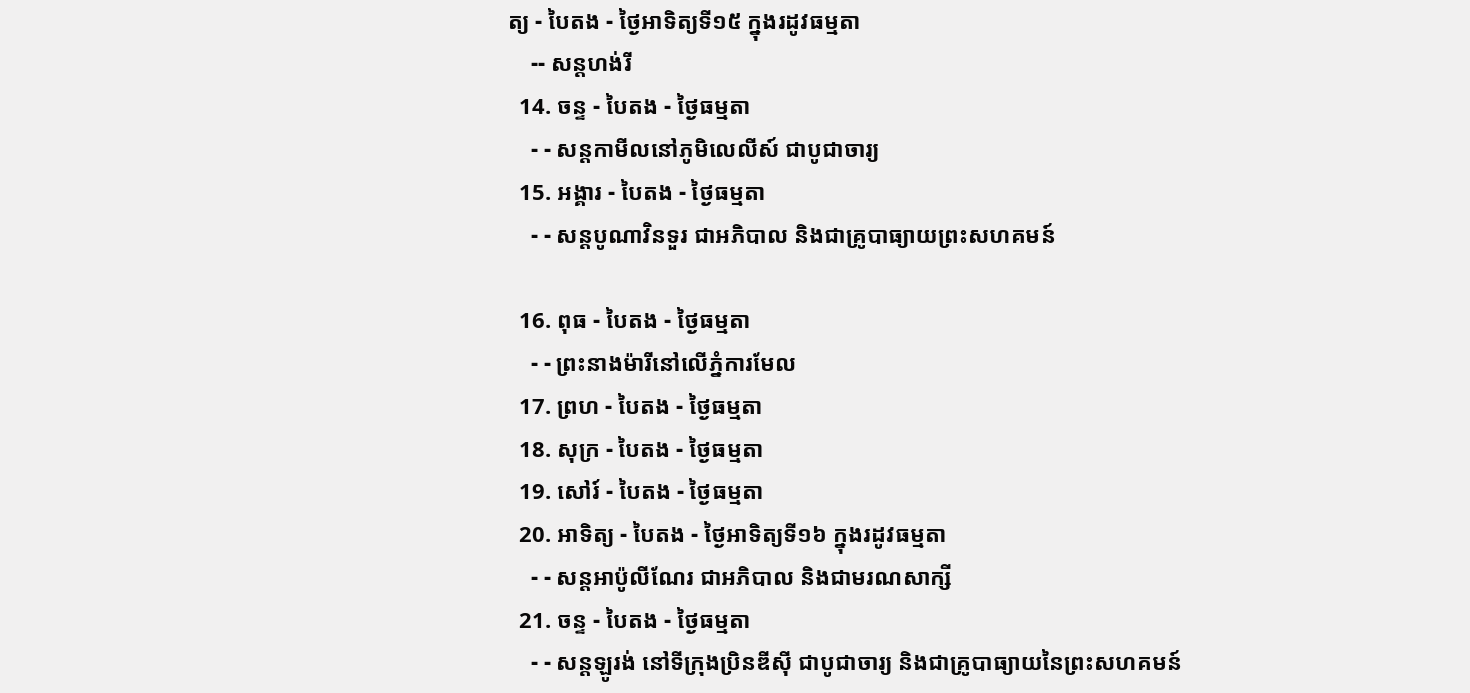ត្យ - បៃតង - ថ្ងៃអាទិត្យទី១៥ ក្នុងរដូវធម្មតា
    -- សន្ដហង់រី
  14. ចន្ទ - បៃតង - ថ្ងៃធម្មតា
    - - សន្ដកាមីលនៅភូមិលេលីស៍ ជាបូជាចារ្យ
  15. អង្គារ - បៃតង - ថ្ងៃធម្មតា
    - - សន្ដបូណាវិនទួរ ជាអភិបាល និងជាគ្រូបាធ្យាយព្រះសហគមន៍

  16. ពុធ - បៃតង - ថ្ងៃធម្មតា
    - - ព្រះនាងម៉ារីនៅលើភ្នំការមែល
  17. ព្រហ - បៃតង - ថ្ងៃធម្មតា
  18. សុក្រ - បៃតង - ថ្ងៃធម្មតា
  19. សៅរ៍ - បៃតង - ថ្ងៃធម្មតា
  20. អាទិត្យ - បៃតង - ថ្ងៃអាទិត្យទី១៦ ក្នុងរដូវធម្មតា
    - - សន្ដអាប៉ូលីណែរ ជាអភិបាល និងជាមរណសាក្សី
  21. ចន្ទ - បៃតង - ថ្ងៃធម្មតា
    - - សន្ដឡូរង់ នៅទីក្រុងប្រិនឌីស៊ី ជាបូជាចារ្យ និងជាគ្រូបាធ្យាយនៃព្រះសហគមន៍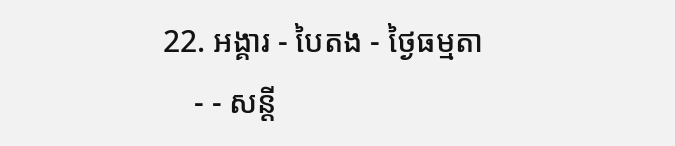22. អង្គារ - បៃតង - ថ្ងៃធម្មតា
    - - សន្ដី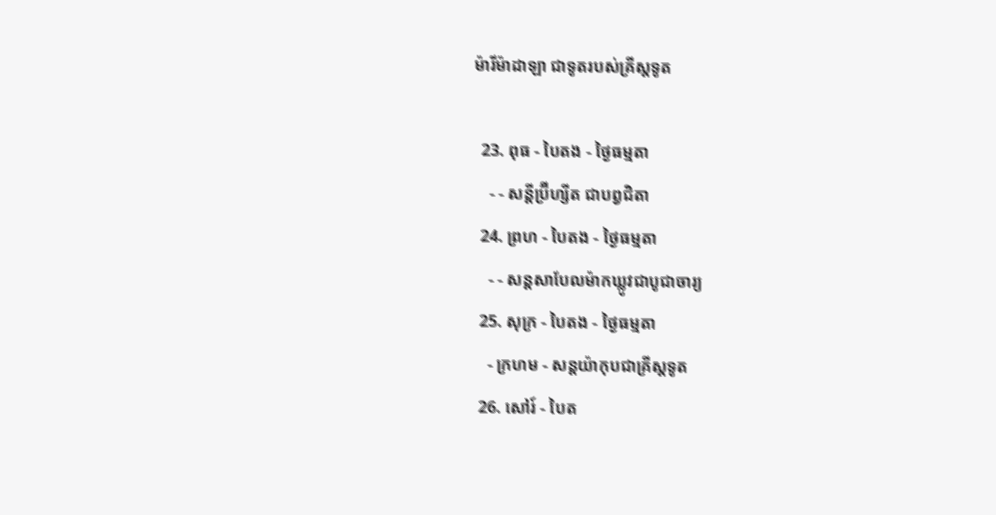ម៉ារីម៉ាដាឡា ជាទូតរបស់គ្រីស្ដទូត

  23. ពុធ - បៃតង - ថ្ងៃធម្មតា
    - - សន្ដីប្រ៊ីហ្សីត ជាបព្វជិតា
  24. ព្រហ - បៃតង - ថ្ងៃធម្មតា
    - - សន្ដសាបែលម៉ាកឃ្លូវជាបូជាចារ្យ
  25. សុក្រ - បៃតង - ថ្ងៃធម្មតា
    - ក្រហម - សន្ដយ៉ាកុបជាគ្រីស្ដទូត
  26. សៅរ៍ - បៃត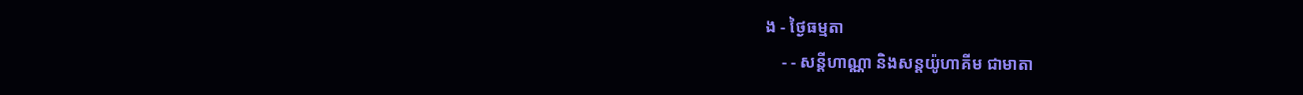ង - ថ្ងៃធម្មតា
    - - សន្ដីហាណ្ណា និងសន្ដយ៉ូហាគីម ជាមាតា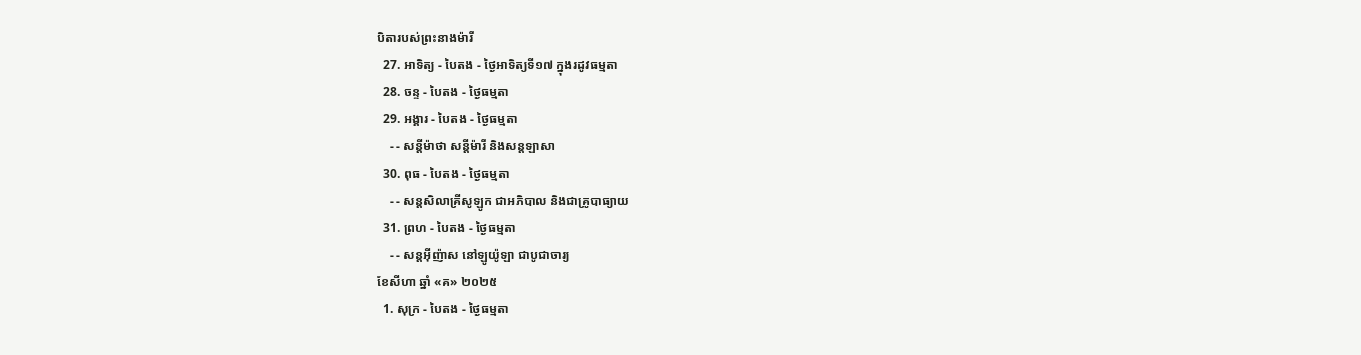បិតារបស់ព្រះនាងម៉ារី
  27. អាទិត្យ - បៃតង - ថ្ងៃអាទិត្យទី១៧ ក្នុងរដូវធម្មតា
  28. ចន្ទ - បៃតង - ថ្ងៃធម្មតា
  29. អង្គារ - បៃតង - ថ្ងៃធម្មតា
    - - សន្ដីម៉ាថា សន្ដីម៉ារី និងសន្ដឡាសា
  30. ពុធ - បៃតង - ថ្ងៃធម្មតា
    - - សន្ដសិលាគ្រីសូឡូក ជាអភិបាល និងជាគ្រូបាធ្យាយ
  31. ព្រហ - បៃតង - ថ្ងៃធម្មតា
    - - សន្ដអ៊ីញ៉ាស នៅឡូយ៉ូឡា ជាបូជាចារ្យ
ខែសីហា ឆ្នាំ «គ» ២០២៥
  1. សុក្រ - បៃតង - ថ្ងៃធម្មតា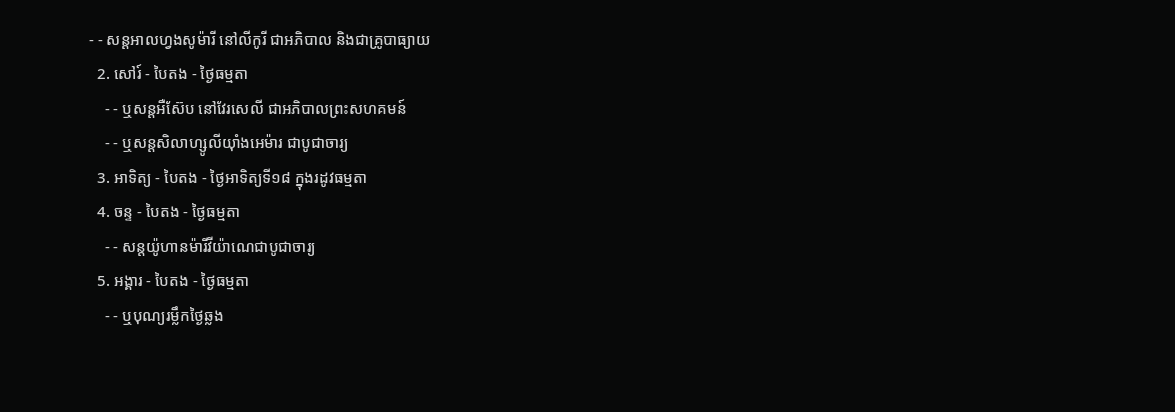- - សន្ដអាលហ្វងសូម៉ារី នៅលីកូរី ជាអភិបាល និងជាគ្រូបាធ្យាយ
  2. សៅរ៍ - បៃតង - ថ្ងៃធម្មតា
    - - ឬសន្ដអឺស៊ែប នៅវែរសេលី ជាអភិបាលព្រះសហគមន៍
    - - ឬសន្ដសិលាហ្សូលីយ៉ាំងអេម៉ារ ជាបូជាចារ្យ
  3. អាទិត្យ - បៃតង - ថ្ងៃអាទិត្យទី១៨ ក្នុងរដូវធម្មតា
  4. ចន្ទ - បៃតង - ថ្ងៃធម្មតា
    - - សន្ដយ៉ូហានម៉ារីវីយ៉ាណេជាបូជាចារ្យ
  5. អង្គារ - បៃតង - ថ្ងៃធម្មតា
    - - ឬបុណ្យរម្លឹកថ្ងៃឆ្លង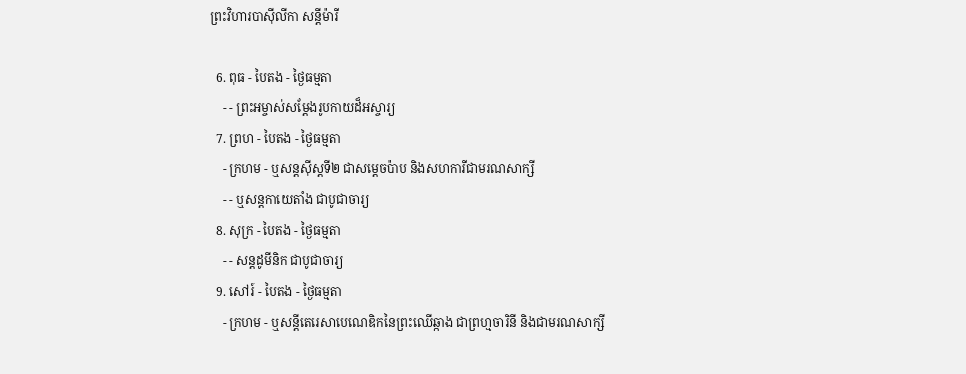ព្រះវិហារបាស៊ីលីកា សន្ដីម៉ារី

  6. ពុធ - បៃតង - ថ្ងៃធម្មតា
    - - ព្រះអម្ចាស់សម្ដែងរូបកាយដ៏អស្ចារ្យ
  7. ព្រហ - បៃតង - ថ្ងៃធម្មតា
    - ក្រហម - ឬសន្ដស៊ីស្ដទី២ ជាសម្ដេចប៉ាប និងសហការីជាមរណសាក្សី
    - - ឬសន្ដកាយេតាំង ជាបូជាចារ្យ
  8. សុក្រ - បៃតង - ថ្ងៃធម្មតា
    - - សន្ដដូមីនិក ជាបូជាចារ្យ
  9. សៅរ៍ - បៃតង - ថ្ងៃធម្មតា
    - ក្រហម - ឬសន្ដីតេរេសាបេណេឌិកនៃព្រះឈើឆ្កាង ជាព្រហ្មចារិនី និងជាមរណសាក្សី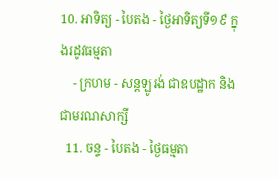10. អាទិត្យ - បៃតង - ថ្ងៃអាទិត្យទី១៩ ក្នុងរដូវធម្មតា
    - ក្រហម - សន្ដឡូរង់ ជាឧបដ្ឋាក និងជាមរណសាក្សី
  11. ចន្ទ - បៃតង - ថ្ងៃធម្មតា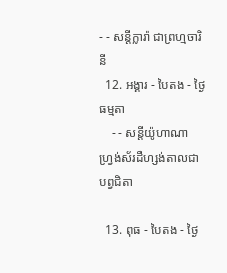- - សន្ដីក្លារ៉ា ជាព្រហ្មចារិនី
  12. អង្គារ - បៃតង - ថ្ងៃធម្មតា
    - - សន្ដីយ៉ូហាណា ហ្វ្រង់ស័រដឺហ្សង់តាលជាបព្វជិតា

  13. ពុធ - បៃតង - ថ្ងៃ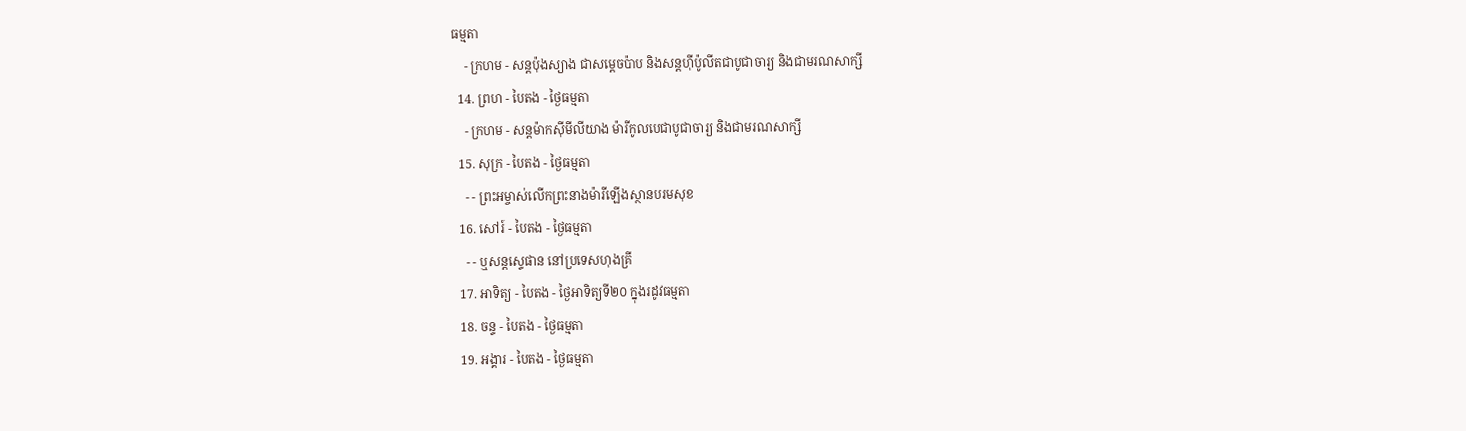ធម្មតា
    - ក្រហម - សន្ដប៉ុងស្យាង ជាសម្ដេចប៉ាប និងសន្ដហ៊ីប៉ូលីតជាបូជាចារ្យ និងជាមរណសាក្សី
  14. ព្រហ - បៃតង - ថ្ងៃធម្មតា
    - ក្រហម - សន្ដម៉ាកស៊ីមីលីយាង ម៉ារីកូលបេជាបូជាចារ្យ និងជាមរណសាក្សី
  15. សុក្រ - បៃតង - ថ្ងៃធម្មតា
    - - ព្រះអម្ចាស់លើកព្រះនាងម៉ារីឡើងស្ថានបរមសុខ
  16. សៅរ៍ - បៃតង - ថ្ងៃធម្មតា
    - - ឬសន្ដស្ទេផាន នៅប្រទេសហុងគ្រី
  17. អាទិត្យ - បៃតង - ថ្ងៃអាទិត្យទី២០ ក្នុងរដូវធម្មតា
  18. ចន្ទ - បៃតង - ថ្ងៃធម្មតា
  19. អង្គារ - បៃតង - ថ្ងៃធម្មតា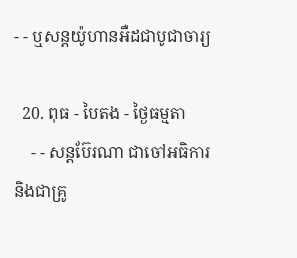- - ឬសន្ដយ៉ូហានអឺដជាបូជាចារ្យ

  20. ពុធ - បៃតង - ថ្ងៃធម្មតា
    - - សន្ដប៊ែរណា ជាចៅអធិការ និងជាគ្រូ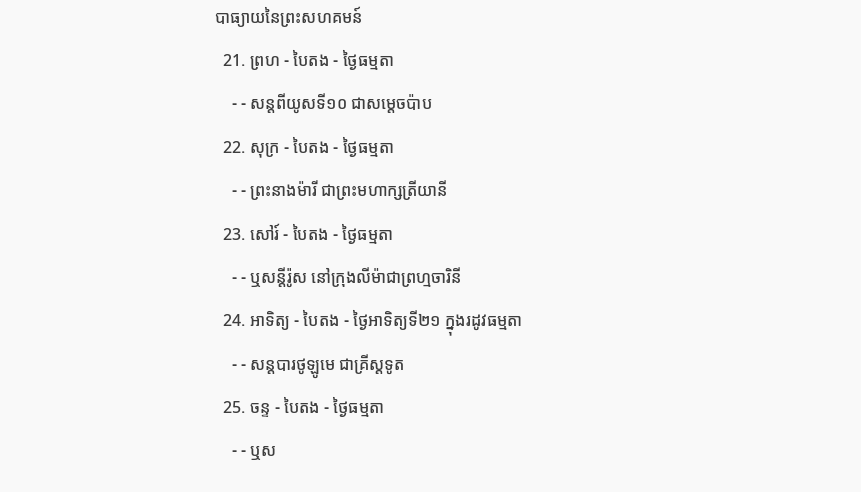បាធ្យាយនៃព្រះសហគមន៍
  21. ព្រហ - បៃតង - ថ្ងៃធម្មតា
    - - សន្ដពីយូសទី១០ ជាសម្ដេចប៉ាប
  22. សុក្រ - បៃតង - ថ្ងៃធម្មតា
    - - ព្រះនាងម៉ារី ជាព្រះមហាក្សត្រីយានី
  23. សៅរ៍ - បៃតង - ថ្ងៃធម្មតា
    - - ឬសន្ដីរ៉ូស នៅក្រុងលីម៉ាជាព្រហ្មចារិនី
  24. អាទិត្យ - បៃតង - ថ្ងៃអាទិត្យទី២១ ក្នុងរដូវធម្មតា
    - - សន្ដបារថូឡូមេ ជាគ្រីស្ដទូត
  25. ចន្ទ - បៃតង - ថ្ងៃធម្មតា
    - - ឬស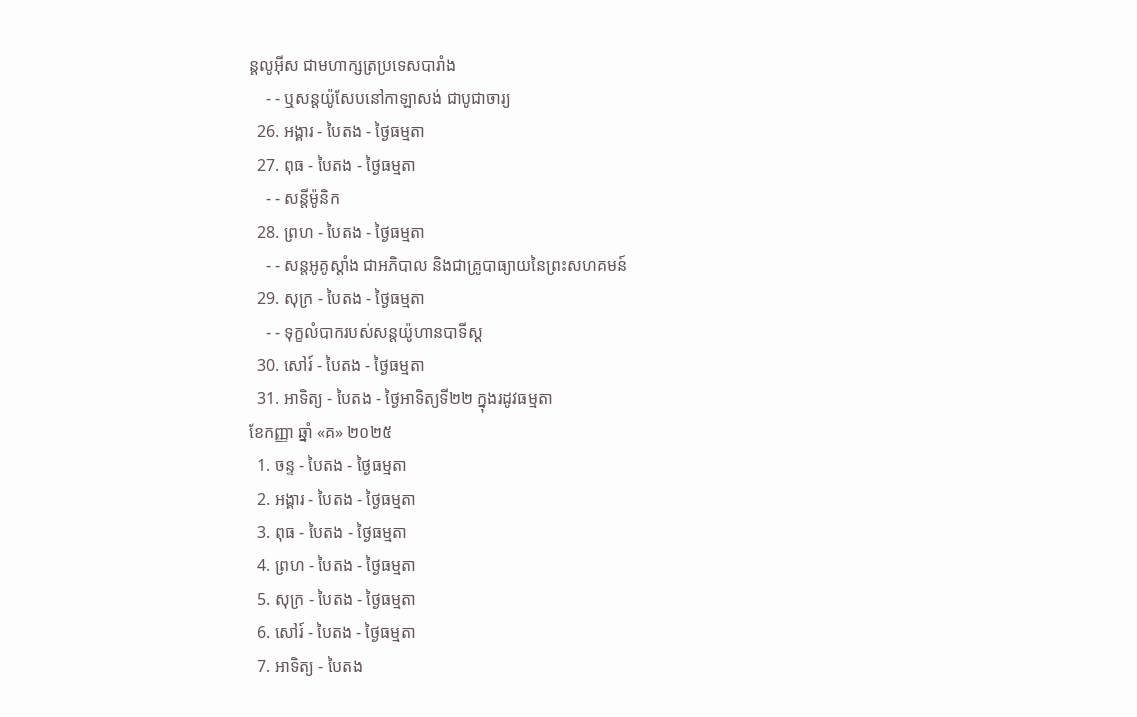ន្ដលូអ៊ីស ជាមហាក្សត្រប្រទេសបារាំង
    - - ឬសន្ដយ៉ូសែបនៅកាឡាសង់ ជាបូជាចារ្យ
  26. អង្គារ - បៃតង - ថ្ងៃធម្មតា
  27. ពុធ - បៃតង - ថ្ងៃធម្មតា
    - - សន្ដីម៉ូនិក
  28. ព្រហ - បៃតង - ថ្ងៃធម្មតា
    - - សន្ដអូគូស្ដាំង ជាអភិបាល និងជាគ្រូបាធ្យាយនៃព្រះសហគមន៍
  29. សុក្រ - បៃតង - ថ្ងៃធម្មតា
    - - ទុក្ខលំបាករបស់សន្ដយ៉ូហានបាទីស្ដ
  30. សៅរ៍ - បៃតង - ថ្ងៃធម្មតា
  31. អាទិត្យ - បៃតង - ថ្ងៃអាទិត្យទី២២ ក្នុងរដូវធម្មតា
ខែកញ្ញា ឆ្នាំ «គ» ២០២៥
  1. ចន្ទ - បៃតង - ថ្ងៃធម្មតា
  2. អង្គារ - បៃតង - ថ្ងៃធម្មតា
  3. ពុធ - បៃតង - ថ្ងៃធម្មតា
  4. ព្រហ - បៃតង - ថ្ងៃធម្មតា
  5. សុក្រ - បៃតង - ថ្ងៃធម្មតា
  6. សៅរ៍ - បៃតង - ថ្ងៃធម្មតា
  7. អាទិត្យ - បៃតង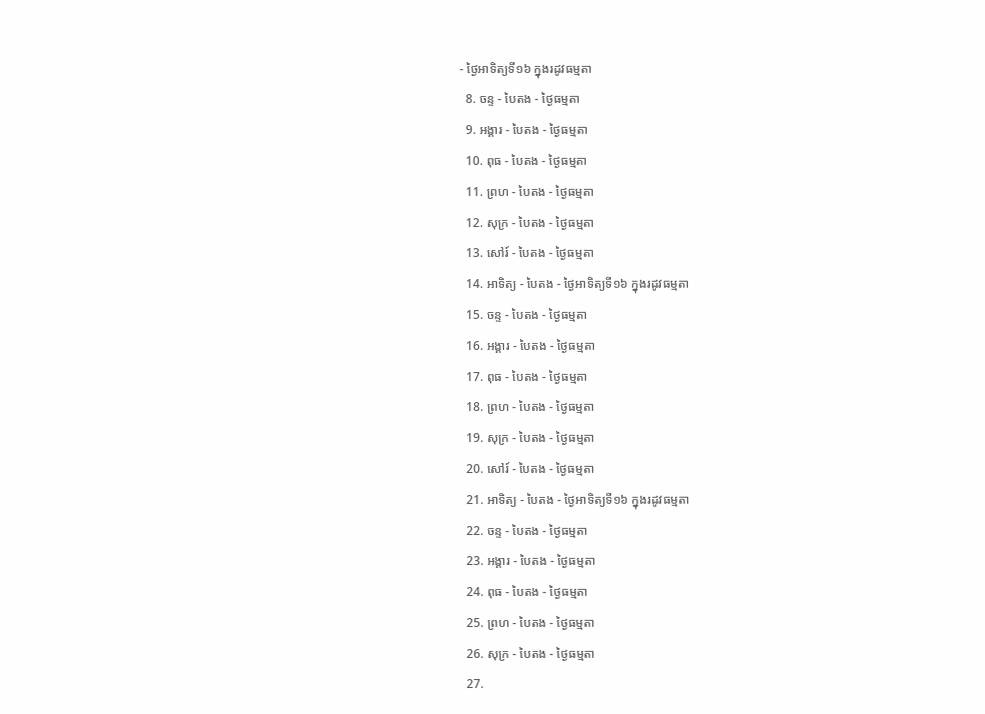- ថ្ងៃអាទិត្យទី១៦ ក្នុងរដូវធម្មតា
  8. ចន្ទ - បៃតង - ថ្ងៃធម្មតា
  9. អង្គារ - បៃតង - ថ្ងៃធម្មតា
  10. ពុធ - បៃតង - ថ្ងៃធម្មតា
  11. ព្រហ - បៃតង - ថ្ងៃធម្មតា
  12. សុក្រ - បៃតង - ថ្ងៃធម្មតា
  13. សៅរ៍ - បៃតង - ថ្ងៃធម្មតា
  14. អាទិត្យ - បៃតង - ថ្ងៃអាទិត្យទី១៦ ក្នុងរដូវធម្មតា
  15. ចន្ទ - បៃតង - ថ្ងៃធម្មតា
  16. អង្គារ - បៃតង - ថ្ងៃធម្មតា
  17. ពុធ - បៃតង - ថ្ងៃធម្មតា
  18. ព្រហ - បៃតង - ថ្ងៃធម្មតា
  19. សុក្រ - បៃតង - ថ្ងៃធម្មតា
  20. សៅរ៍ - បៃតង - ថ្ងៃធម្មតា
  21. អាទិត្យ - បៃតង - ថ្ងៃអាទិត្យទី១៦ ក្នុងរដូវធម្មតា
  22. ចន្ទ - បៃតង - ថ្ងៃធម្មតា
  23. អង្គារ - បៃតង - ថ្ងៃធម្មតា
  24. ពុធ - បៃតង - ថ្ងៃធម្មតា
  25. ព្រហ - បៃតង - ថ្ងៃធម្មតា
  26. សុក្រ - បៃតង - ថ្ងៃធម្មតា
  27.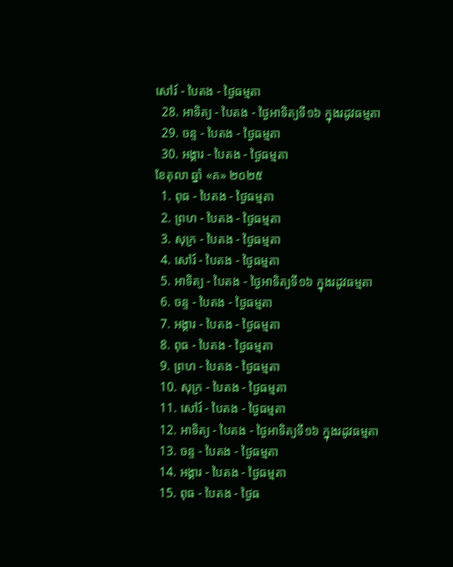សៅរ៍ - បៃតង - ថ្ងៃធម្មតា
  28. អាទិត្យ - បៃតង - ថ្ងៃអាទិត្យទី១៦ ក្នុងរដូវធម្មតា
  29. ចន្ទ - បៃតង - ថ្ងៃធម្មតា
  30. អង្គារ - បៃតង - ថ្ងៃធម្មតា
ខែតុលា ឆ្នាំ «គ» ២០២៥
  1. ពុធ - បៃតង - ថ្ងៃធម្មតា
  2. ព្រហ - បៃតង - ថ្ងៃធម្មតា
  3. សុក្រ - បៃតង - ថ្ងៃធម្មតា
  4. សៅរ៍ - បៃតង - ថ្ងៃធម្មតា
  5. អាទិត្យ - បៃតង - ថ្ងៃអាទិត្យទី១៦ ក្នុងរដូវធម្មតា
  6. ចន្ទ - បៃតង - ថ្ងៃធម្មតា
  7. អង្គារ - បៃតង - ថ្ងៃធម្មតា
  8. ពុធ - បៃតង - ថ្ងៃធម្មតា
  9. ព្រហ - បៃតង - ថ្ងៃធម្មតា
  10. សុក្រ - បៃតង - ថ្ងៃធម្មតា
  11. សៅរ៍ - បៃតង - ថ្ងៃធម្មតា
  12. អាទិត្យ - បៃតង - ថ្ងៃអាទិត្យទី១៦ ក្នុងរដូវធម្មតា
  13. ចន្ទ - បៃតង - ថ្ងៃធម្មតា
  14. អង្គារ - បៃតង - ថ្ងៃធម្មតា
  15. ពុធ - បៃតង - ថ្ងៃធ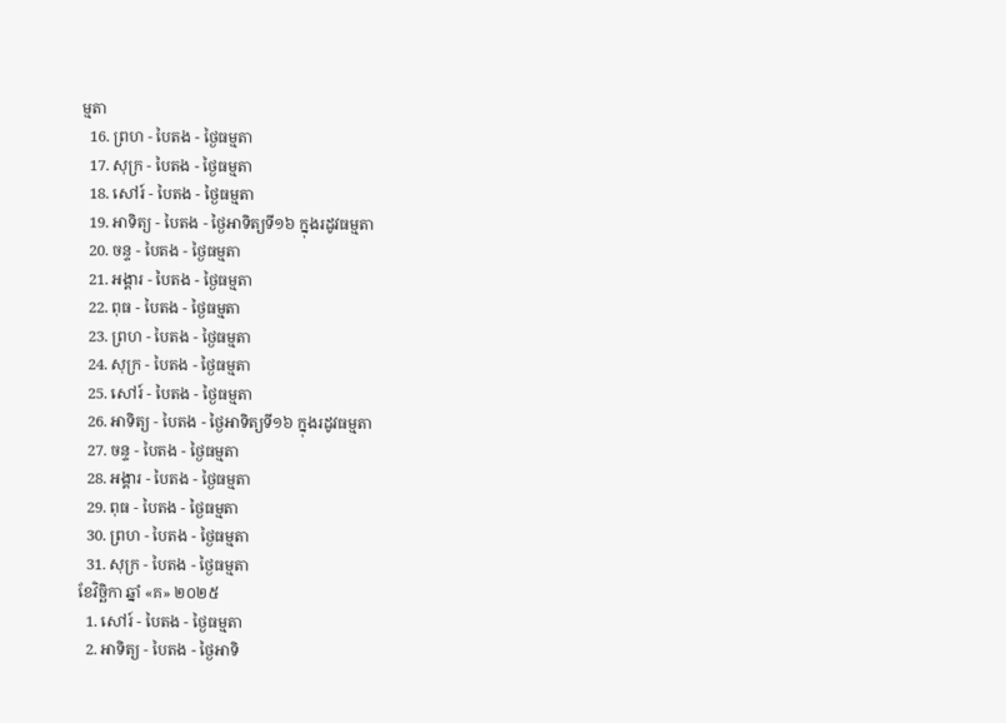ម្មតា
  16. ព្រហ - បៃតង - ថ្ងៃធម្មតា
  17. សុក្រ - បៃតង - ថ្ងៃធម្មតា
  18. សៅរ៍ - បៃតង - ថ្ងៃធម្មតា
  19. អាទិត្យ - បៃតង - ថ្ងៃអាទិត្យទី១៦ ក្នុងរដូវធម្មតា
  20. ចន្ទ - បៃតង - ថ្ងៃធម្មតា
  21. អង្គារ - បៃតង - ថ្ងៃធម្មតា
  22. ពុធ - បៃតង - ថ្ងៃធម្មតា
  23. ព្រហ - បៃតង - ថ្ងៃធម្មតា
  24. សុក្រ - បៃតង - ថ្ងៃធម្មតា
  25. សៅរ៍ - បៃតង - ថ្ងៃធម្មតា
  26. អាទិត្យ - បៃតង - ថ្ងៃអាទិត្យទី១៦ ក្នុងរដូវធម្មតា
  27. ចន្ទ - បៃតង - ថ្ងៃធម្មតា
  28. អង្គារ - បៃតង - ថ្ងៃធម្មតា
  29. ពុធ - បៃតង - ថ្ងៃធម្មតា
  30. ព្រហ - បៃតង - ថ្ងៃធម្មតា
  31. សុក្រ - បៃតង - ថ្ងៃធម្មតា
ខែវិច្ឆិកា ឆ្នាំ «គ» ២០២៥
  1. សៅរ៍ - បៃតង - ថ្ងៃធម្មតា
  2. អាទិត្យ - បៃតង - ថ្ងៃអាទិ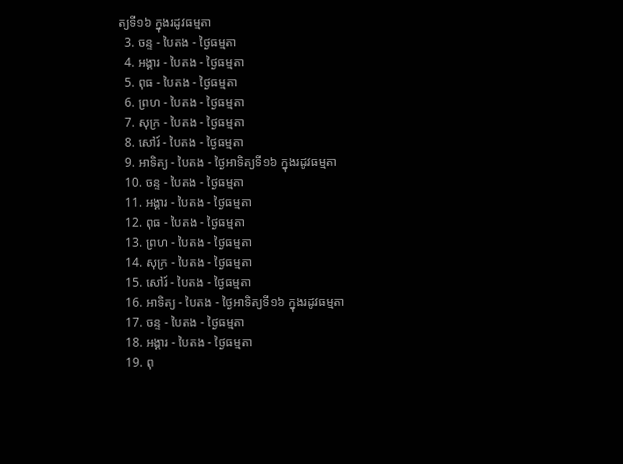ត្យទី១៦ ក្នុងរដូវធម្មតា
  3. ចន្ទ - បៃតង - ថ្ងៃធម្មតា
  4. អង្គារ - បៃតង - ថ្ងៃធម្មតា
  5. ពុធ - បៃតង - ថ្ងៃធម្មតា
  6. ព្រហ - បៃតង - ថ្ងៃធម្មតា
  7. សុក្រ - បៃតង - ថ្ងៃធម្មតា
  8. សៅរ៍ - បៃតង - ថ្ងៃធម្មតា
  9. អាទិត្យ - បៃតង - ថ្ងៃអាទិត្យទី១៦ ក្នុងរដូវធម្មតា
  10. ចន្ទ - បៃតង - ថ្ងៃធម្មតា
  11. អង្គារ - បៃតង - ថ្ងៃធម្មតា
  12. ពុធ - បៃតង - ថ្ងៃធម្មតា
  13. ព្រហ - បៃតង - ថ្ងៃធម្មតា
  14. សុក្រ - បៃតង - ថ្ងៃធម្មតា
  15. សៅរ៍ - បៃតង - ថ្ងៃធម្មតា
  16. អាទិត្យ - បៃតង - ថ្ងៃអាទិត្យទី១៦ ក្នុងរដូវធម្មតា
  17. ចន្ទ - បៃតង - ថ្ងៃធម្មតា
  18. អង្គារ - បៃតង - ថ្ងៃធម្មតា
  19. ពុ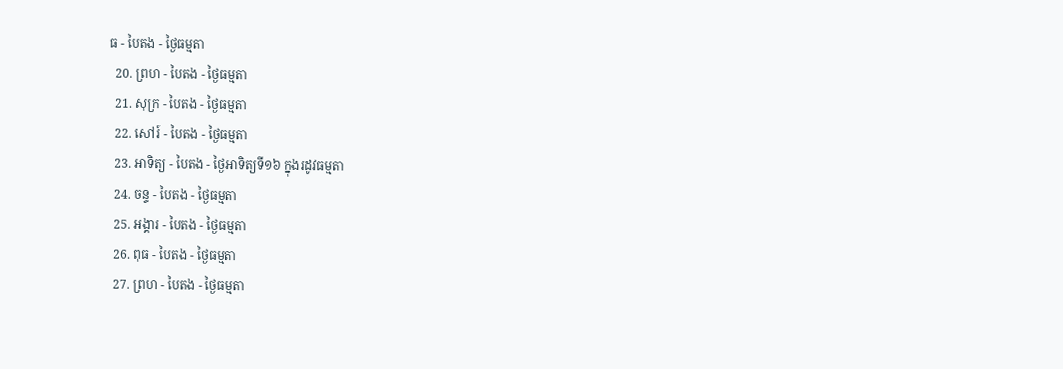ធ - បៃតង - ថ្ងៃធម្មតា
  20. ព្រហ - បៃតង - ថ្ងៃធម្មតា
  21. សុក្រ - បៃតង - ថ្ងៃធម្មតា
  22. សៅរ៍ - បៃតង - ថ្ងៃធម្មតា
  23. អាទិត្យ - បៃតង - ថ្ងៃអាទិត្យទី១៦ ក្នុងរដូវធម្មតា
  24. ចន្ទ - បៃតង - ថ្ងៃធម្មតា
  25. អង្គារ - បៃតង - ថ្ងៃធម្មតា
  26. ពុធ - បៃតង - ថ្ងៃធម្មតា
  27. ព្រហ - បៃតង - ថ្ងៃធម្មតា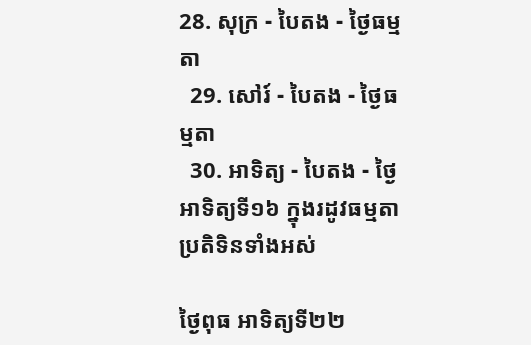28. សុក្រ - បៃតង - ថ្ងៃធម្មតា
  29. សៅរ៍ - បៃតង - ថ្ងៃធម្មតា
  30. អាទិត្យ - បៃតង - ថ្ងៃអាទិត្យទី១៦ ក្នុងរដូវធម្មតា
ប្រតិទិនទាំងអស់

ថ្ងៃពុធ អាទិត្យទី២២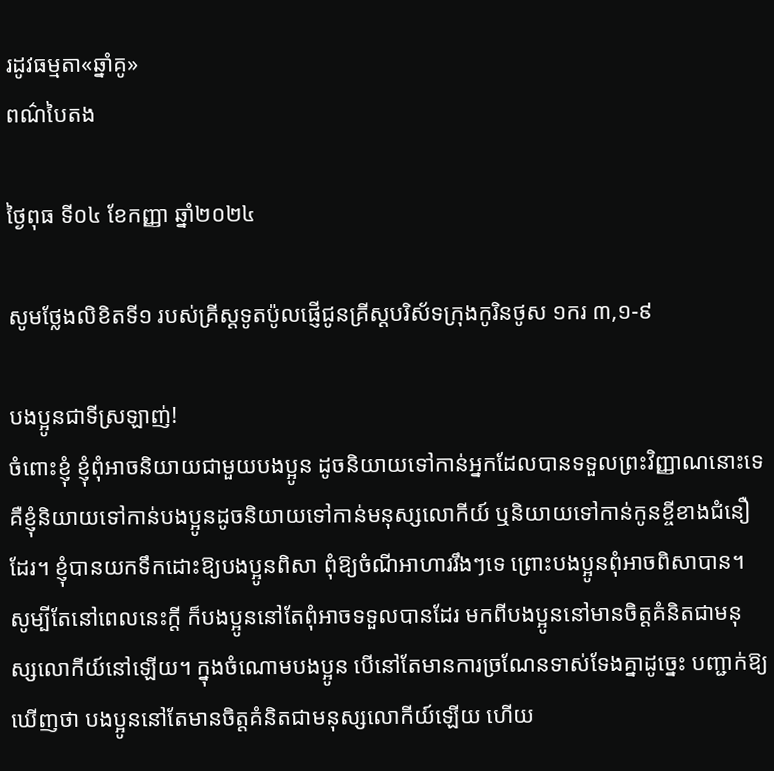រដូវធម្មតា«ឆ្នាំគូ»
ពណ៌បៃតង

ថ្ងៃពុធ ទី០៤ ខែកញ្ញា ឆ្នាំ២០២៤

សូមថ្លែងលិខិតទី១ របស់គ្រីស្ដទូតប៉ូលផ្ញើជូនគ្រីស្ដបរិស័ទក្រុងកូរិនថូស ១ករ ៣,១-៩

បងប្អូនជាទីស្រឡាញ់!
ចំពោះខ្ញុំ ខ្ញុំពុំអាចនិយាយជាមួយបងប្អូន ដូចនិយាយទៅកាន់អ្នកដែលបានទទួលព្រះវិញ្ញាណនោះទេ គឺខ្ញុំនិយាយទៅកាន់បងប្អូនដូចនិយាយទៅកាន់មនុស្សលោកីយ៍ ឬនិយាយទៅកាន់កូនខ្ចីខាងជំនឿដែរ។ ខ្ញុំបានយកទឹកដោះឱ្យបងប្អូនពិសា ពុំឱ្យចំណីអាហាររឹងៗទេ ព្រោះបងប្អូនពុំអាចពិសាបាន។ សូម្បីតែនៅពេលនេះក្ដី ក៏បងប្អូននៅតែពុំអាចទទួលបានដែរ មកពីបងប្អូននៅមានចិត្តគំនិតជាមនុស្សលោកីយ៍នៅឡើយ។ ក្នុងចំណោមបងប្អូន បើនៅតែមានការច្រណែនទាស់ទែងគ្នាដូច្នេះ បញ្ជាក់ឱ្យឃើញថា បងប្អូននៅតែមានចិត្តគំនិតជាមនុស្សលោកីយ៍ឡើយ ហើយ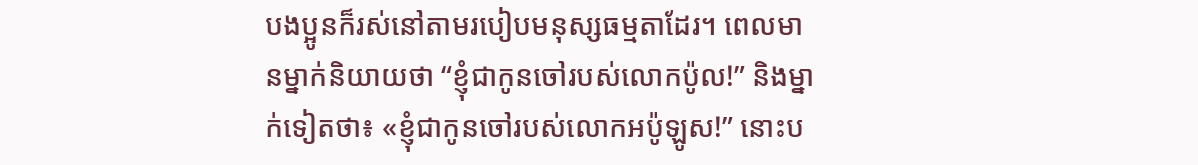បងប្អូនក៏រស់នៅតាមរបៀបមនុស្សធម្មតាដែរ។ ពេលមានម្នាក់និយាយថា “ខ្ញុំជាកូនចៅរបស់លោកប៉ូល!” និងម្នាក់ទៀតថា៖ «ខ្ញុំជាកូនចៅរបស់លោកអប៉ូឡូស!” នោះប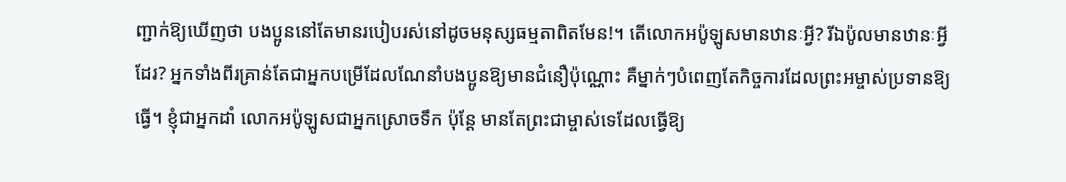ញ្ជាក់ឱ្យឃើញថា បងប្អូននៅតែមានរបៀបរស់នៅដូចមនុស្សធម្មតាពិតមែន!។ តើលោកអប៉ូឡូសមានឋានៈអ្វី? រីឯប៉ូលមានឋានៈអ្វីដែរ? អ្នកទាំងពីរគ្រាន់តែជាអ្នកបម្រើដែលណែនាំបងប្អូនឱ្យមានជំនឿប៉ុណ្ណោះ គឺម្នាក់ៗបំពេញតែកិច្ចការដែលព្រះអម្ចាស់ប្រទានឱ្យធើ្វ។ ខ្ញុំជាអ្នកដាំ លោកអប៉ូឡូសជាអ្នកស្រោចទឹក ប៉ុន្ដែ មានតែព្រះជាម្ចាស់ទេដែលធ្វើឱ្យ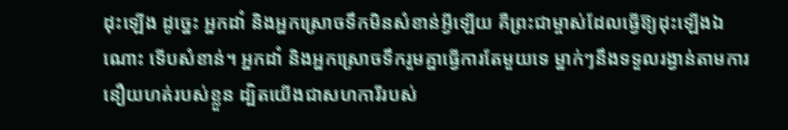ដុះឡើង ដូច្នេះ អ្នកដាំ និងអ្នកស្រោចទឹកមិនសំខាន់អ្វីឡើយ គឺព្រះជាម្ចាស់ដែលធើ្វឱ្យដុះឡើងឯណោះ ទើបសំខាន់។ អ្នកដាំ និងអ្នកស្រោចទឹករួមគ្នាធើ្វការតែមួយទេ ម្នាក់ៗនឹងទទួលរង្វាន់តាមការនឿយហត់របស់ខ្លួន ដ្បិតយើងជាសហការីរបស់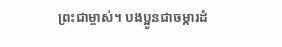ព្រះជាម្ចាស់។ បងប្អូនជាចម្ការដំ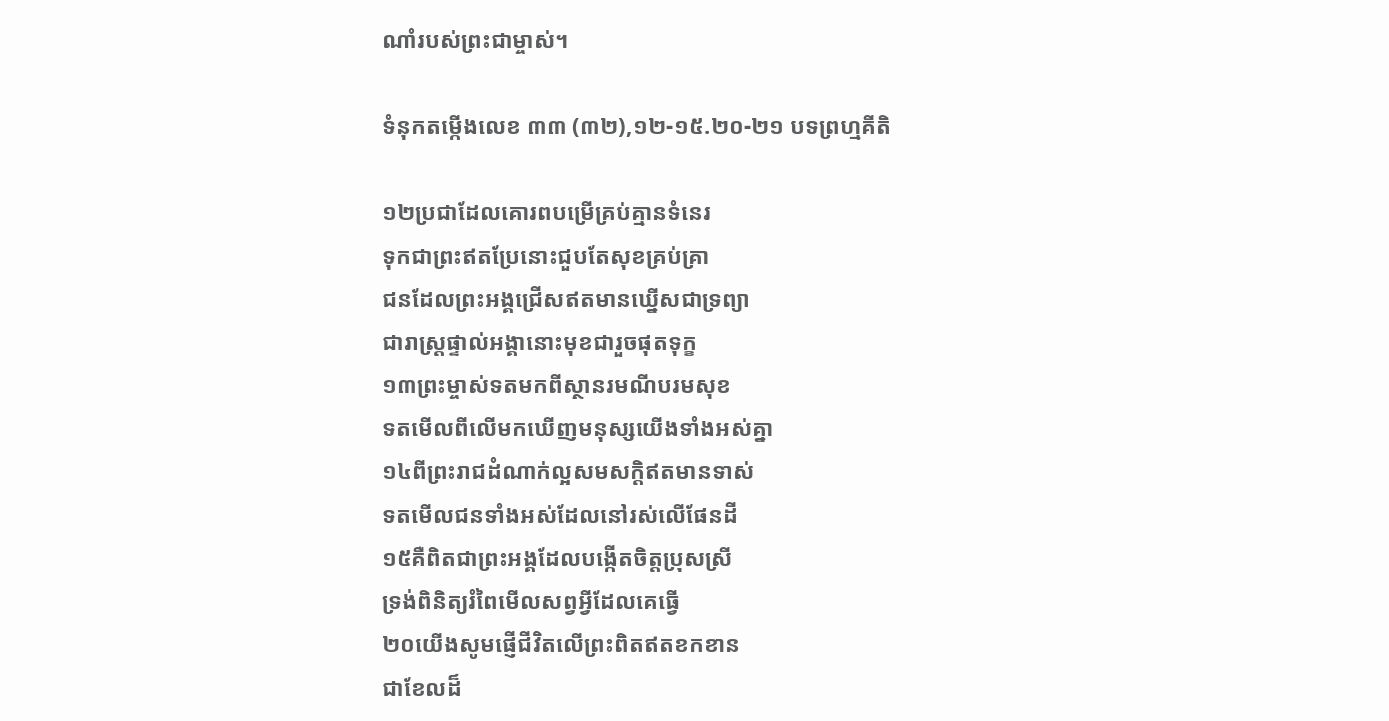ណាំរបស់ព្រះជាម្ចាស់។

ទំនុកតម្កើងលេខ ៣៣ (៣២),១២-១៥.២០-២១ បទព្រហ្មគីតិ

១២ប្រជាដែលគោរពបម្រើគ្រប់គ្មានទំនេរ
ទុកជាព្រះឥតប្រែនោះជួបតែសុខគ្រប់គ្រា
ជនដែលព្រះអង្គជ្រើសឥតមានឃ្នើសជាទ្រព្យា
ជារាស្រ្ដផ្ទាល់អង្គានោះមុខជារួចផុតទុក្ខ
១៣ព្រះម្ចាស់ទតមកពីស្ថានរមណីបរមសុខ
ទតមើលពីលើមកឃើញមនុស្សយើងទាំងអស់គ្នា
១៤ពីព្រះរាជដំណាក់ល្អសមសក្ដិឥតមានទាស់
ទតមើលជនទាំងអស់ដែលនៅរស់លើផែនដី
១៥គឺពិតជាព្រះអង្គដែលបង្កើតចិត្តប្រុសស្រី
ទ្រង់ពិនិត្យរំពៃមើលសព្វអ្វីដែលគេធើ្វ
២០យើងសូមផ្ញើជីវិតលើព្រះពិតឥតខកខាន
ជាខែលដ៏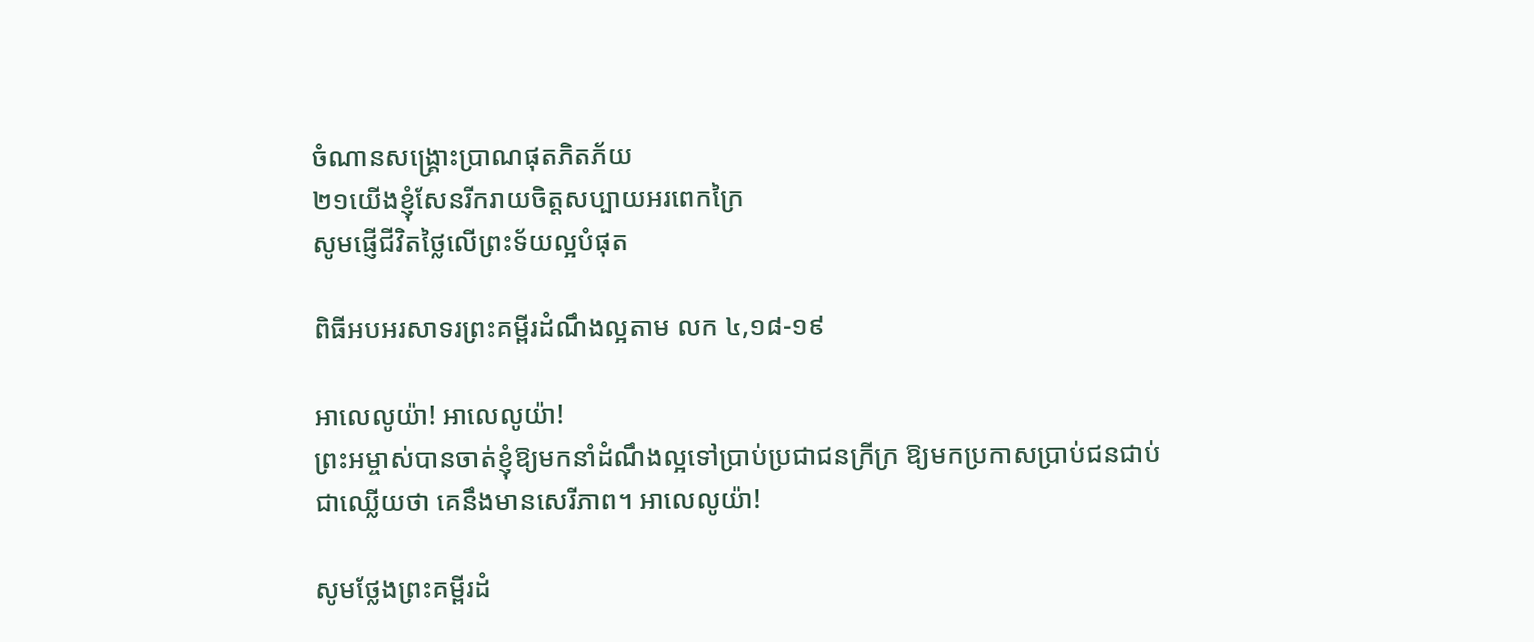ចំណានសង្គ្រោះប្រាណផុតភិតភ័យ
២១យើងខ្ញុំសែនរីករាយចិត្តសប្បាយអរពេកក្រៃ
សូមផ្ញើជីវិតថ្លៃលើព្រះទ័យល្អបំផុត

ពិធីអបអរសាទរព្រះគម្ពីរដំណឹងល្អតាម លក ៤,១៨-១៩

អាលេលូយ៉ា! អាលេលូយ៉ា!
ព្រះអម្ចាស់បានចាត់ខ្ញុំឱ្យមកនាំដំណឹងល្អទៅប្រាប់ប្រជាជនក្រីក្រ ឱ្យមកប្រកាសប្រាប់ជនជាប់ជាឈ្លើយថា គេនឹងមានសេរីភាព។ អាលេលូយ៉ា!

សូមថ្លែងព្រះគម្ពីរដំ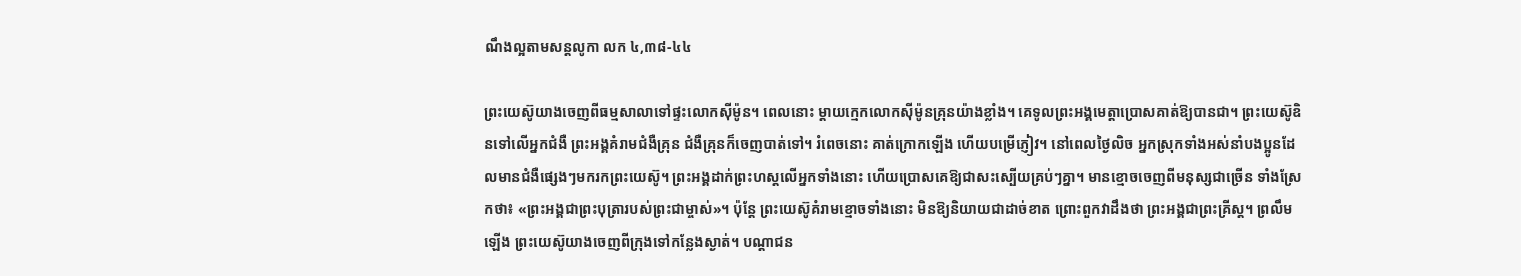ណឹងល្អតាមសន្តលូកា លក ៤,៣៨-៤៤

ព្រះយេស៊ូយាងចេញពីធម្មសាលាទៅផ្ទះលោកស៊ីម៉ូន។ ពេលនោះ ម្ដាយក្មេកលោកស៊ីម៉ូនគ្រុនយ៉ាងខ្លាំង។ គេទូលព្រះអង្គមេត្តាប្រោសគាត់ឱ្យបានជា។ ព្រះយេស៊ូឧិនទៅលើអ្នកជំងឺ ព្រះអង្គគំរាមជំងឺគ្រុន ជំងឺគ្រុនក៏ចេញបាត់ទៅ។ រំពេចនោះ គាត់ក្រោកឡើង ហើយបម្រើភ្ញៀវ។ នៅពេលថ្ងៃលិច អ្នកស្រុកទាំងអស់នាំបងប្អូនដែលមានជំងឺផ្សេងៗមករកព្រះយេស៊ូ។ ព្រះអង្គដាក់ព្រះហស្ដលើអ្នកទាំងនោះ ហើយប្រោសគេឱ្យជាសះស្បើយគ្រប់ៗគ្នា។ មានខ្មោចចេញពីមនុស្សជាច្រើន ទាំងស្រែកថា៖ «ព្រះអង្គជាព្រះបុត្រារបស់ព្រះជាម្ចាស់»។ ប៉ុន្ដែ ព្រះយេស៊ូគំរាមខ្មោចទាំងនោះ មិនឱ្យនិយាយជាដាច់ខាត ព្រោះពួកវាដឹងថា ព្រះអង្គជាព្រះគ្រីស្ដ។ ព្រលឹមឡើង ព្រះយេស៊ូយាងចេញពីក្រុងទៅកន្លែងស្ងាត់។ បណ្ដាជន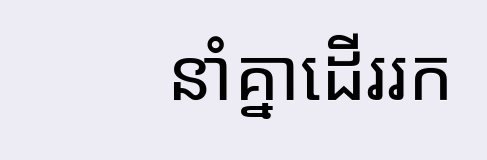នាំគ្នាដើររក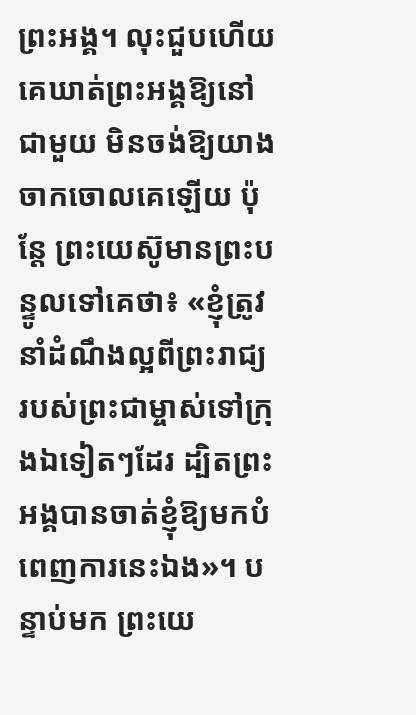ព្រះអង្គ។ លុះជួបហើយ គេឃាត់ព្រះអង្គឱ្យនៅជាមួយ មិនចង់ឱ្យយាងចាកចោលគេឡើយ ប៉ុន្ដែ ព្រះយេស៊ូមានព្រះបន្ទូលទៅគេថា៖ «ខ្ញុំត្រូវនាំដំណឹងល្អពីព្រះរាជ្យរបស់ព្រះជាម្ចាស់ទៅក្រុងឯទៀតៗដែរ ដ្បិតព្រះអង្គបានចាត់ខ្ញុំឱ្យមកបំពេញការនេះឯង»។ បន្ទាប់មក ព្រះយេ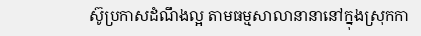ស៊ូប្រកាសដំណឹងល្អ តាមធម្មសាលានានានៅក្នុងស្រុកកា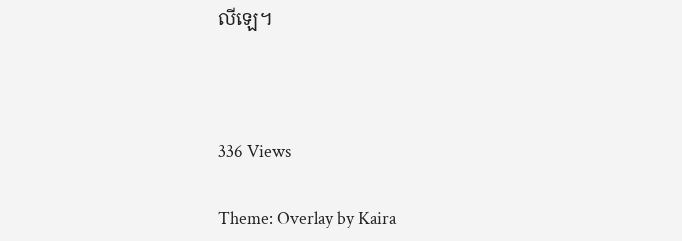លីឡេ។



336 Views

Theme: Overlay by Kaira